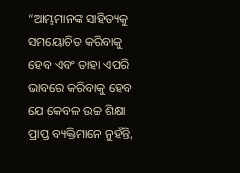“ଆମ୍ଭମାନଙ୍କ ସାହିତ୍ୟକୁ ସମୟୋଚିତ କରିବାକୁ ହେବ ଏବଂ ତାହା ଏପରି ଭାବରେ କରିବାକୁ ହେବ ଯେ କେବଳ ଉଚ୍ଚ ଶିକ୍ଷା ପ୍ରାପ୍ତ ବ୍ୟକ୍ତିମାନେ ନୁହଁନ୍ତି,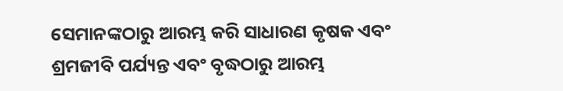ସେମାନଙ୍କଠାରୁ ଆରମ୍ଭ କରି ସାଧାରଣ କୃଷକ ଏବଂ ଶ୍ରମଜୀବି ପର୍ଯ୍ୟନ୍ତ ଏବଂ ବୃଦ୍ଧଠାରୁ ଆରମ୍ଭ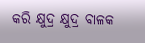କରି କ୍ଷୁଦ୍ର କ୍ଷୁଦ୍ର ବାଳକ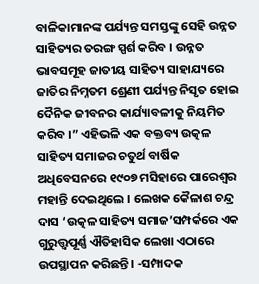ବାଳିକାମାନଙ୍କ ପର୍ଯ୍ୟନ୍ତ ସମସ୍ତଙ୍କୁ ସେହି ଉନ୍ନତ ସାହିତ୍ୟର ତରଙ୍ଗ ସ୍ପର୍ଶ କରିବ । ଉନ୍ନତ ଭାବସମୂହ ଜାତୀୟ ସାହିତ୍ୟ ସାହାଯ୍ୟରେ ଜାତିର ନିମ୍ନତମ ଶ୍ରେଣୀ ପର୍ଯ୍ୟନ୍ତ ନିସୃତ ହୋଇ ଦୈନିକ ଜୀବନର କାର୍ଯ୍ୟାବଳୀକୁ ନିୟମିତ କରିବ ।” ଏହିଭଳି ଏକ ବକ୍ତବ୍ୟ ଉତ୍କଳ ସାହିତ୍ୟ ସମାଜର ଚତୁର୍ଥ ବାର୍ଷିକ ଅଧିବେସନରେ ୧୯୦୭ ମସିହାରେ ପାରେଶ୍ୱର ମହାନ୍ତି ଦେଇଥିଲେ । ଲେଖକ କୈଳାଶ ଚନ୍ଦ୍ର ଦାସ ‘ଉତ୍କଳ ସାହିତ୍ୟ ସମାଜ’ସମ୍ପର୍କରେ ଏକ ଗୁରୁତ୍ତ୍ୱପୂର୍ଣ୍ଣ ଐତିହାସିକ ଲେଖା ଏଠାରେ ଉପସ୍ଥାପନ କରିଛନ୍ତି । -ସମ୍ପାଦକ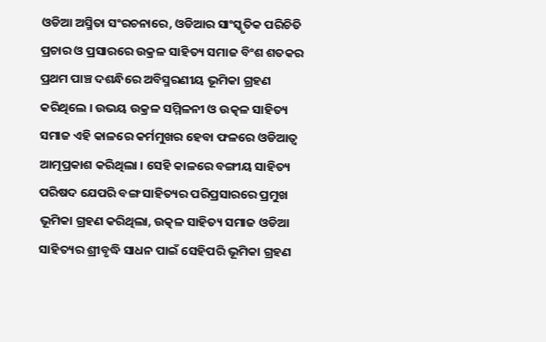ଓଡିଆ ଅସ୍ମିତା ସଂରଚନାରେ, ଓଡିଆର ସାଂସ୍କୃତିକ ପରିଚିତି ପ୍ରଚାର ଓ ପ୍ରସାରରେ ଉକ୍ରଳ ସାହିତ୍ୟ ସମାଜ ବିଂଶ ଶତକର ପ୍ରଥମ ପାଞ୍ଚ ଦଶନ୍ଧିରେ ଅବିସ୍ମରଣୀୟ ଭୂମିକା ଗ୍ରହଣ କରିଥିଲେ । ଉଭୟ ଉକ୍ରଳ ସମ୍ମିଳନୀ ଓ ଉତ୍କଳ ସାହିତ୍ୟ ସମାଜ ଏହି କାଳରେ କର୍ମମୁଖର ହେବା ଫଳରେ ଓଡିଆତ୍ୱ ଆତ୍ମପ୍ରକାଶ କରିଥିଲା । ସେହି କାଳରେ ବଙ୍ଗୀୟ ସାହିତ୍ୟ ପରିଷଦ ଯେପରି ବଙ୍ଗ ସାହିତ୍ୟର ପରିପ୍ରସାରରେ ପ୍ରମୁଖ ଭୂମିକା ଗ୍ରହଣ କରିଥିଲା, ଉତ୍କଳ ସାହିତ୍ୟ ସମାଜ ଓଡିଆ ସାହିତ୍ୟର ଶ୍ରୀବୃଦ୍ଧି ସାଧନ ପାଇଁ ସେହିପରି ଭୂମିକା ଗ୍ରହଣ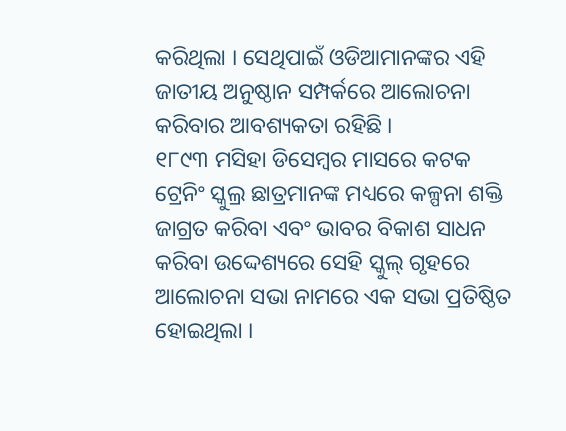କରିଥିଲା । ସେଥିପାଇଁ ଓଡିଆମାନଙ୍କର ଏହି ଜାତୀୟ ଅନୁଷ୍ଠାନ ସମ୍ପର୍କରେ ଆଲୋଚନା କରିବାର ଆବଶ୍ୟକତା ରହିଛି ।
୧୮୯୩ ମସିହା ଡିସେମ୍ବର ମାସରେ କଟକ ଟ୍ରେନିଂ ସ୍କୁଲ୍ର ଛାତ୍ରମାନଙ୍କ ମଧ୍ୟରେ କଳ୍ପନା ଶକ୍ତି ଜାଗ୍ରତ କରିବା ଏବଂ ଭାବର ବିକାଶ ସାଧନ କରିବା ଉଦ୍ଦେଶ୍ୟରେ ସେହି ସ୍କୁଲ୍ ଗୃହରେ ଆଲୋଚନା ସଭା ନାମରେ ଏକ ସଭା ପ୍ରତିଷ୍ଠିତ ହୋଇଥିଲା ।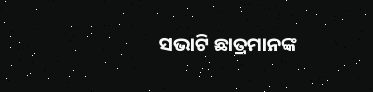ସଭାଟି ଛାତ୍ରମାନଙ୍କ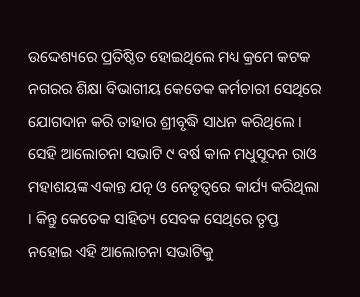ଉଦ୍ଦେଶ୍ୟରେ ପ୍ରତିଷ୍ଠିତ ହୋଇଥିଲେ ମଧ୍ୟ କ୍ରମେ କଟକ ନଗରର ଶିକ୍ଷା ବିଭାଗୀୟ କେତେକ କର୍ମଚାରୀ ସେଥିରେ ଯୋଗଦାନ କରି ତାହାର ଶ୍ରୀବୃଦ୍ଧି ସାଧନ କରିଥିଲେ । ସେହି ଆଲୋଚନା ସଭାଟି ୯ ବର୍ଷ କାଳ ମଧୁସୂଦନ ରାଓ ମହାଶୟଙ୍କ ଏକାନ୍ତ ଯତ୍ନ ଓ ନେତୃତ୍ୱରେ କାର୍ଯ୍ୟ କରିଥିଲା । କିନ୍ତୁ କେତେକ ସାହିତ୍ୟ ସେବକ ସେଥିରେ ତୃପ୍ତ ନହୋଇ ଏହି ଆଲୋଚନା ସଭାଟିକୁ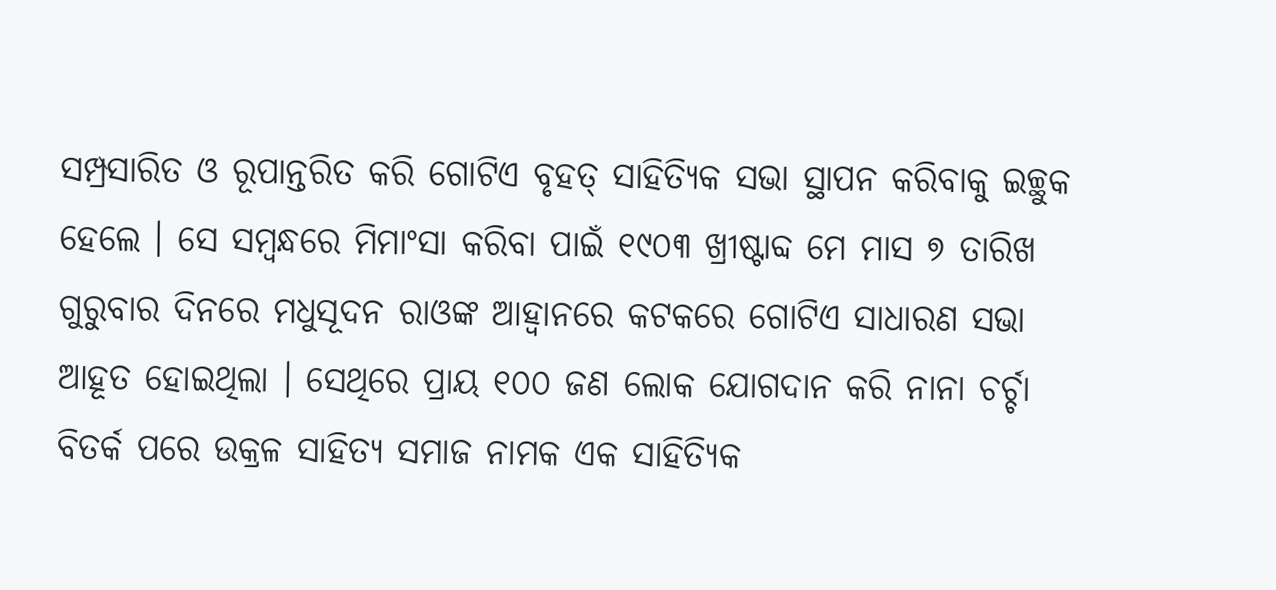ସମ୍ପ୍ରସାରିତ ଓ ରୂପାନ୍ତରିତ କରି ଗୋଟିଏ ବୃହତ୍ ସାହିତ୍ୟିକ ସଭା ସ୍ଥାପନ କରିବାକୁ ଇଚ୍ଛୁକ ହେଲେ । ସେ ସମ୍ବନ୍ଧରେ ମିମାଂସା କରିବା ପାଇଁ ୧୯୦୩ ଖ୍ରୀଷ୍ଟାବ୍ଦ ମେ ମାସ ୭ ତାରିଖ ଗୁରୁବାର ଦିନରେ ମଧୁସୂଦନ ରାଓଙ୍କ ଆହ୍ୱାନରେ କଟକରେ ଗୋଟିଏ ସାଧାରଣ ସଭା ଆହୂତ ହୋଇଥିଲା । ସେଥିରେ ପ୍ରାୟ ୧୦୦ ଜଣ ଲୋକ ଯୋଗଦାନ କରି ନାନା ଚର୍ଚ୍ଚା ବିତର୍କ ପରେ ଉକ୍ରଳ ସାହିତ୍ୟ ସମାଜ ନାମକ ଏକ ସାହିତ୍ୟିକ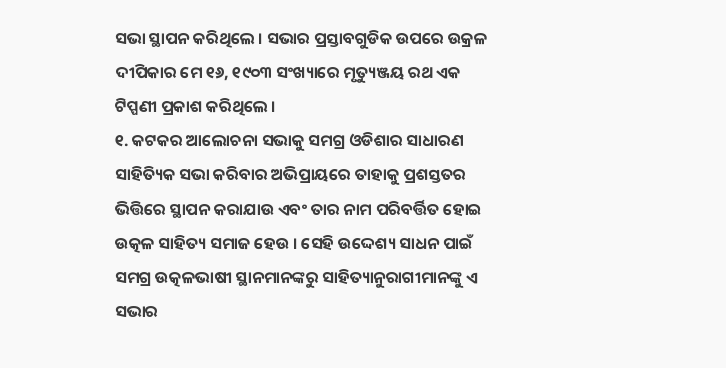ସଭା ସ୍ଥାପନ କରିଥିଲେ । ସଭାର ପ୍ରସ୍ତାବଗୁଡିକ ଉପରେ ଉକ୍ରଳ ଦୀପିକାର ମେ ୧୬, ୧୯୦୩ ସଂଖ୍ୟାରେ ମୃତ୍ୟୁଞ୍ଜୟ ରଥ ଏକ ଟିପ୍ପଣୀ ପ୍ରକାଶ କରିଥିଲେ ।
୧. କଟକର ଆଲୋଚନା ସଭାକୁ ସମଗ୍ର ଓଡିଶାର ସାଧାରଣ ସାହିତ୍ୟିକ ସଭା କରିବାର ଅଭିପ୍ରାୟରେ ତାହାକୁ ପ୍ରଶସ୍ତତର ଭିତ୍ତିରେ ସ୍ଥାପନ କରାଯାଉ ଏବଂ ତାର ନାମ ପରିବର୍ତ୍ତିତ ହୋଇ ଉତ୍କଳ ସାହିତ୍ୟ ସମାଜ ହେଉ । ସେହି ଉଦ୍ଦେଶ୍ୟ ସାଧନ ପାଇଁ ସମଗ୍ର ଉତ୍କଳଭାଷୀ ସ୍ଥାନମାନଙ୍କରୁ ସାହିତ୍ୟାନୁରାଗୀମାନଙ୍କୁ ଏ ସଭାର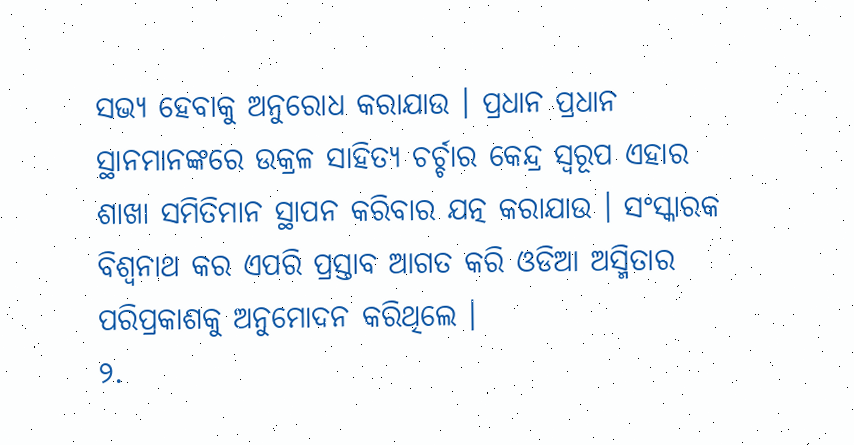ସଭ୍ୟ ହେବାକୁ ଅନୁରୋଧ କରାଯାଉ । ପ୍ରଧାନ ପ୍ରଧାନ ସ୍ଥାନମାନଙ୍କରେ ଉକ୍ରଳ ସାହିତ୍ୟ ଚର୍ଚ୍ଚାର କେନ୍ଦ୍ର ସ୍ୱରୂପ ଏହାର ଶାଖା ସମିତିମାନ ସ୍ଥାପନ କରିବାର ଯତ୍ନ କରାଯାଉ । ସଂସ୍କାରକ ବିଶ୍ୱନାଥ କର ଏପରି ପ୍ରସ୍ତାବ ଆଗତ କରି ଓଡିଆ ଅସ୍ମିତାର ପରିପ୍ରକାଶକୁ ଅନୁମୋଦନ କରିଥିଲେ ।
୨.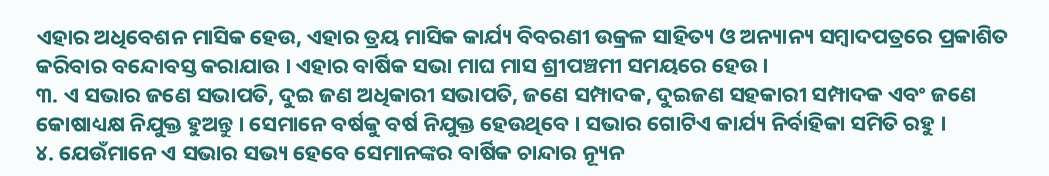ଏହାର ଅଧିବେଶନ ମାସିକ ହେଉ, ଏହାର ତ୍ରୟ ମାସିକ କାର୍ଯ୍ୟ ବିବରଣୀ ଉକ୍ରଳ ସାହିତ୍ୟ ଓ ଅନ୍ୟାନ୍ୟ ସମ୍ବାଦପତ୍ରରେ ପ୍ରକାଶିତ କରିବାର ବନ୍ଦୋବସ୍ତ କରାଯାଉ । ଏହାର ବାର୍ଷିକ ସଭା ମାଘ ମାସ ଶ୍ରୀପଞ୍ଚମୀ ସମୟରେ ହେଉ ।
୩. ଏ ସଭାର ଜଣେ ସଭାପତି, ଦୁଇ ଜଣ ଅଧିକାରୀ ସଭାପତି, ଜଣେ ସମ୍ପାଦକ, ଦୁଇଜଣ ସହକାରୀ ସମ୍ପାଦକ ଏବଂ ଜଣେ କୋଷାଧ୍ୟକ୍ଷ ନିଯୁକ୍ତ ହୁଅନ୍ତୁ । ସେମାନେ ବର୍ଷକୁ ବର୍ଷ ନିଯୁକ୍ତ ହେଉଥିବେ । ସଭାର ଗୋଟିଏ କାର୍ଯ୍ୟ ନିର୍ବାହିକା ସମିତି ରହୁ ।
୪. ଯେଉଁମାନେ ଏ ସଭାର ସଭ୍ୟ ହେବେ ସେମାନଙ୍କର ବାର୍ଷିକ ଚାନ୍ଦାର ନ୍ୟୂନ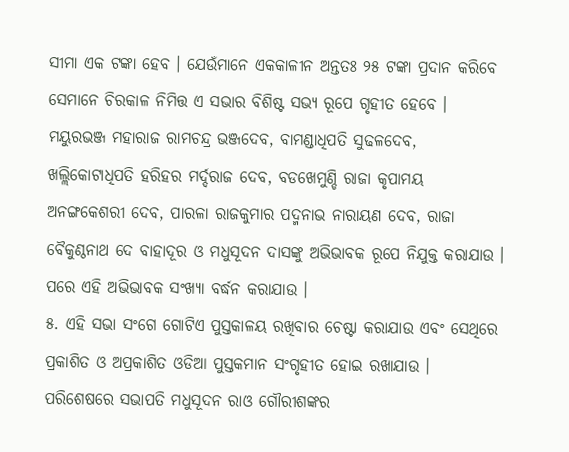ସୀମା ଏକ ଟଙ୍କା ହେବ । ଯେଉଁମାନେ ଏକକାଳୀନ ଅନ୍ତତଃ ୨୫ ଟଙ୍କା ପ୍ରଦାନ କରିବେ ସେମାନେ ଚିରକାଳ ନିମିତ୍ତ ଏ ସଭାର ବିଶିଷ୍ଟ ସଭ୍ୟ ରୂପେ ଗୃହୀତ ହେବେ । ମୟୁରଭଞ୍ଜ ମହାରାଜ ରାମଚନ୍ଦ୍ର ଭଞ୍ଜଦେବ, ବାମଣ୍ଡାଧିପତି ସୁଢଳଦେବ, ଖଲ୍ଲିକୋଟାଧିପତି ହରିହର ମର୍ଦ୍ଦରାଜ ଦେବ, ବଡଖେମୁଣ୍ଡି ରାଜା କୃପାମୟ ଅନଙ୍ଗକେଶରୀ ଦେବ, ପାରଳା ରାଜକୁମାର ପଦ୍ମନାଭ ନାରାୟଣ ଦେବ, ରାଜା ବୈକୁଣ୍ଠନାଥ ଦେ ବାହାଦୂର ଓ ମଧୁସୂଦନ ଦାସଙ୍କୁ ଅଭିଭାବକ ରୂପେ ନିଯୁକ୍ତ କରାଯାଉ । ପରେ ଏହି ଅଭିଭାବକ ସଂଖ୍ୟା ବର୍ଦ୍ଧନ କରାଯାଉ ।
୫. ଏହି ସଭା ସଂଗେ ଗୋଟିଏ ପୁସ୍ତକାଳୟ ରଖିବାର ଚେଷ୍ଟା କରାଯାଉ ଏବଂ ସେଥିରେ ପ୍ରକାଶିତ ଓ ଅପ୍ରକାଶିତ ଓଡିଆ ପୁସ୍ତକମାନ ସଂଗୃହୀତ ହୋଇ ରଖାଯାଉ । ପରିଶେଷରେ ସଭାପତି ମଧୁସୂଦନ ରାଓ ଗୌରୀଶଙ୍କର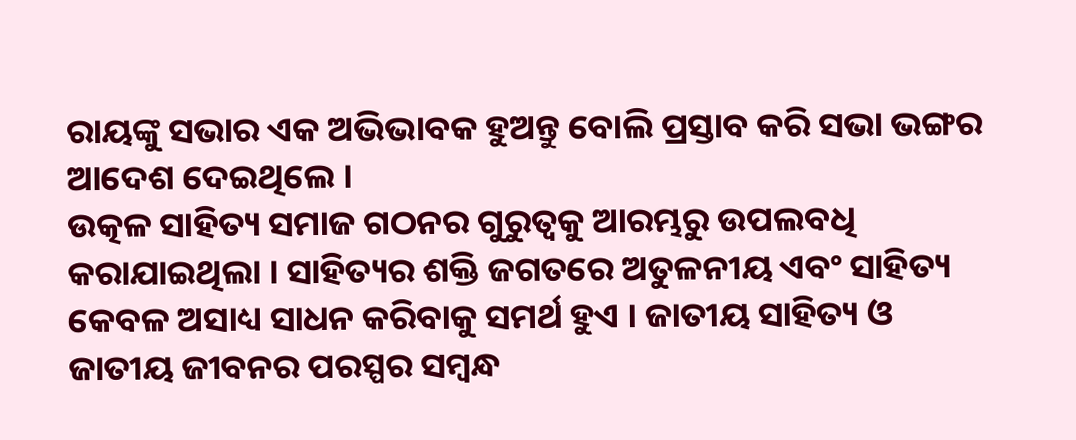ରାୟଙ୍କୁ ସଭାର ଏକ ଅଭିଭାବକ ହୁଅନ୍ତୁ ବୋଲି ପ୍ରସ୍ତାବ କରି ସଭା ଭଙ୍ଗର ଆଦେଶ ଦେଇଥିଲେ ।
ଉତ୍କଳ ସାହିତ୍ୟ ସମାଜ ଗଠନର ଗୁରୁତ୍ୱକୁ ଆରମ୍ଭରୁ ଉପଲବଧି କରାଯାଇଥିଲା । ସାହିତ୍ୟର ଶକ୍ତି ଜଗତରେ ଅତୁଳନୀୟ ଏବଂ ସାହିତ୍ୟ କେବଳ ଅସାଧ୍ୟ ସାଧନ କରିବାକୁ ସମର୍ଥ ହୁଏ । ଜାତୀୟ ସାହିତ୍ୟ ଓ ଜାତୀୟ ଜୀବନର ପରସ୍ପର ସମ୍ବନ୍ଧ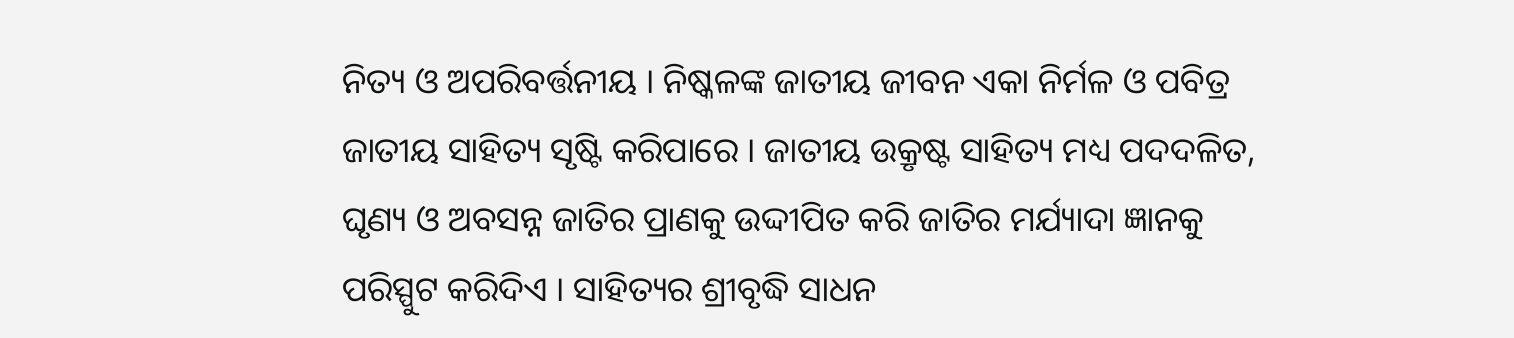ନିତ୍ୟ ଓ ଅପରିବର୍ତ୍ତନୀୟ । ନିଷ୍କଳଙ୍କ ଜାତୀୟ ଜୀବନ ଏକା ନିର୍ମଳ ଓ ପବିତ୍ର ଜାତୀୟ ସାହିତ୍ୟ ସୃଷ୍ଟି କରିପାରେ । ଜାତୀୟ ଉକ୍ରୃଷ୍ଟ ସାହିତ୍ୟ ମଧ୍ୟ ପଦଦଳିତ, ଘୃଣ୍ୟ ଓ ଅବସନ୍ନ ଜାତିର ପ୍ରାଣକୁ ଉଦ୍ଦୀପିତ କରି ଜାତିର ମର୍ଯ୍ୟାଦା ଜ୍ଞାନକୁ ପରିସ୍ପୁଟ କରିଦିଏ । ସାହିତ୍ୟର ଶ୍ରୀବୃଦ୍ଧି ସାଧନ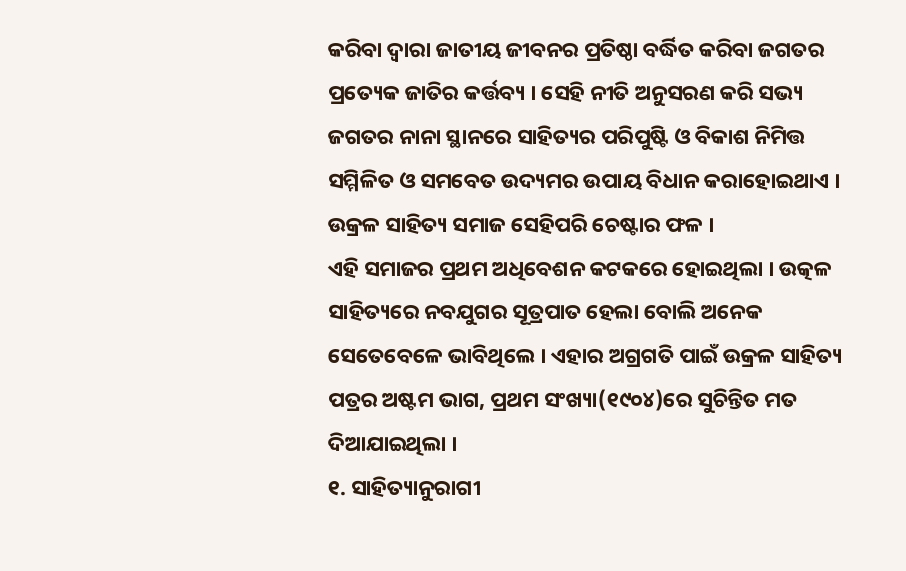କରିବା ଦ୍ୱାରା ଜାତୀୟ ଜୀବନର ପ୍ରତିଷ୍ଠା ବର୍ଦ୍ଧିତ କରିବା ଜଗତର ପ୍ରତ୍ୟେକ ଜାତିର କର୍ତ୍ତବ୍ୟ । ସେହି ନୀତି ଅନୁସରଣ କରି ସଭ୍ୟ ଜଗତର ନାନା ସ୍ଥାନରେ ସାହିତ୍ୟର ପରିପୁଷ୍ଟି ଓ ବିକାଶ ନିମିତ୍ତ ସମ୍ମିଳିତ ଓ ସମବେତ ଉଦ୍ୟମର ଉପାୟ ବିଧାନ କରାହୋଇଥାଏ । ଉକ୍ରଳ ସାହିତ୍ୟ ସମାଜ ସେହିପରି ଚେଷ୍ଟାର ଫଳ ।
ଏହି ସମାଜର ପ୍ରଥମ ଅଧିବେଶନ କଟକରେ ହୋଇଥିଲା । ଉତ୍କଳ ସାହିତ୍ୟରେ ନବଯୁଗର ସୂତ୍ରପାତ ହେଲା ବୋଲି ଅନେକ ସେତେବେଳେ ଭାବିଥିଲେ । ଏହାର ଅଗ୍ରଗତି ପାଇଁ ଉକ୍ରଳ ସାହିତ୍ୟ ପତ୍ରର ଅଷ୍ଟମ ଭାଗ, ପ୍ରଥମ ସଂଖ୍ୟା(୧୯୦୪)ରେ ସୁଚିନ୍ତିତ ମତ ଦିଆଯାଇଥିଲା ।
୧. ସାହିତ୍ୟାନୁରାଗୀ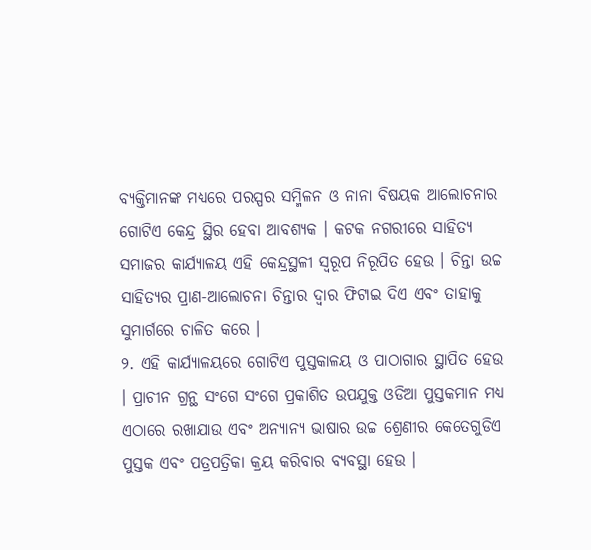ବ୍ୟକ୍ତିମାନଙ୍କ ମଧ୍ୟରେ ପରସ୍ପର ସମ୍ମିଳନ ଓ ନାନା ବିଷୟକ ଆଲୋଚନାର ଗୋଟିଏ କେନ୍ଦ୍ର ସ୍ଥିର ହେବା ଆବଶ୍ୟକ । କଟକ ନଗରୀରେ ସାହିତ୍ୟ ସମାଜର କାର୍ଯ୍ୟାଳୟ ଏହି କେନ୍ଦ୍ରସ୍ଥଳୀ ସ୍ୱରୂପ ନିରୂପିତ ହେଉ । ଚିନ୍ତା ଉଚ୍ଚ ସାହିତ୍ୟର ପ୍ରାଣ-ଆଲୋଚନା ଚିନ୍ତାର ଦ୍ୱାର ଫିଟାଇ ଦିଏ ଏବଂ ତାହାକୁ ସୁମାର୍ଗରେ ଚାଳିତ କରେ ।
୨. ଏହି କାର୍ଯ୍ୟାଳୟରେ ଗୋଟିଏ ପୁସ୍ତକାଳୟ ଓ ପାଠାଗାର ସ୍ଥାପିତ ହେଉ । ପ୍ରାଚୀନ ଗ୍ରନ୍ଥ ସଂଗେ ସଂଗେ ପ୍ରକାଶିତ ଉପଯୁକ୍ତ ଓଡିଆ ପୁସ୍ତକମାନ ମଧ୍ୟ ଏଠାରେ ରଖାଯାଉ ଏବଂ ଅନ୍ୟାନ୍ୟ ଭାଷାର ଉଚ୍ଚ ଶ୍ରେଣୀର କେତେଗୁଡିଏ ପୁସ୍ତକ ଏବଂ ପତ୍ରପତ୍ରିକା କ୍ରୟ କରିବାର ବ୍ୟବସ୍ଥା ହେଉ ।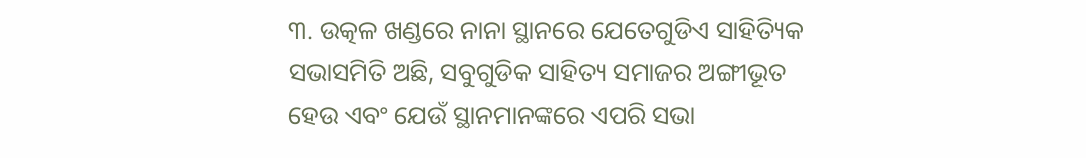୩. ଉତ୍କଳ ଖଣ୍ଡରେ ନାନା ସ୍ଥାନରେ ଯେତେଗୁଡିଏ ସାହିତ୍ୟିକ ସଭାସମିତି ଅଛି, ସବୁଗୁଡିକ ସାହିତ୍ୟ ସମାଜର ଅଙ୍ଗୀଭୂତ ହେଉ ଏବଂ ଯେଉଁ ସ୍ଥାନମାନଙ୍କରେ ଏପରି ସଭା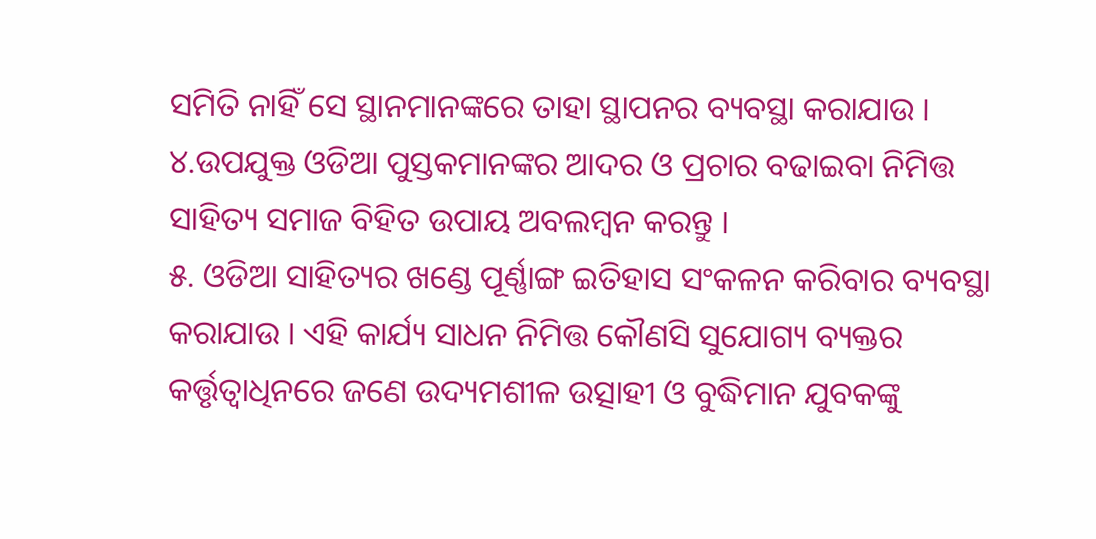ସମିତି ନାହିଁ ସେ ସ୍ଥାନମାନଙ୍କରେ ତାହା ସ୍ଥାପନର ବ୍ୟବସ୍ଥା କରାଯାଉ ।
୪.ଉପଯୁକ୍ତ ଓଡିଆ ପୁସ୍ତକମାନଙ୍କର ଆଦର ଓ ପ୍ରଚାର ବଢାଇବା ନିମିତ୍ତ ସାହିତ୍ୟ ସମାଜ ବିହିତ ଉପାୟ ଅବଲମ୍ବନ କରନ୍ତୁ ।
୫. ଓଡିଆ ସାହିତ୍ୟର ଖଣ୍ଡେ ପୂର୍ଣ୍ଣାଙ୍ଗ ଇତିହାସ ସଂକଳନ କରିବାର ବ୍ୟବସ୍ଥା କରାଯାଉ । ଏହି କାର୍ଯ୍ୟ ସାଧନ ନିମିତ୍ତ କୌଣସି ସୁଯୋଗ୍ୟ ବ୍ୟକ୍ତର କର୍ତ୍ତୃତ୍ୱାଧିନରେ ଜଣେ ଉଦ୍ୟମଶୀଳ ଉତ୍ସାହୀ ଓ ବୁଦ୍ଧିମାନ ଯୁବକଙ୍କୁ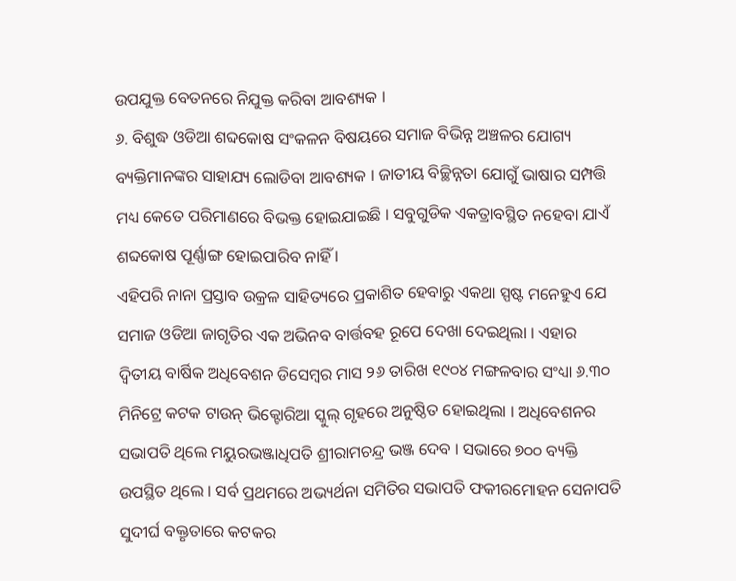ଉପଯୁକ୍ତ ବେତନରେ ନିଯୁକ୍ତ କରିବା ଆବଶ୍ୟକ ।
୬. ବିଶୁଦ୍ଧ ଓଡିଆ ଶବ୍ଦକୋଷ ସଂକଳନ ବିଷୟରେ ସମାଜ ବିଭିନ୍ନ ଅଞ୍ଚଳର ଯୋଗ୍ୟ ବ୍ୟକ୍ତିମାନଙ୍କର ସାହାଯ୍ୟ ଲୋଡିବା ଆବଶ୍ୟକ । ଜାତୀୟ ବିଚ୍ଛିନ୍ନତା ଯୋଗୁଁ ଭାଷାର ସମ୍ପତ୍ତି ମଧ୍ୟ କେତେ ପରିମାଣରେ ବିଭକ୍ତ ହୋଇଯାଇଛି । ସବୁଗୁଡିକ ଏକତ୍ରାବସ୍ଥିତ ନହେବା ଯାଏଁ ଶବ୍ଦକୋଷ ପୂର୍ଣ୍ଣାଙ୍ଗ ହୋଇପାରିବ ନାହିଁ ।
ଏହିପରି ନାନା ପ୍ରସ୍ତାବ ଉକ୍ରଳ ସାହିତ୍ୟରେ ପ୍ରକାଶିତ ହେବାରୁ ଏକଥା ସ୍ପଷ୍ଟ ମନେହୁଏ ଯେ ସମାଜ ଓଡିଆ ଜାଗୃତିର ଏକ ଅଭିନବ ବାର୍ତ୍ତବହ ରୂପେ ଦେଖା ଦେଇଥିଲା । ଏହାର ଦ୍ୱିତୀୟ ବାର୍ଷିକ ଅଧିବେଶନ ଡିସେମ୍ବର ମାସ ୨୬ ତାରିଖ ୧୯୦୪ ମଙ୍ଗଳବାର ସଂଧ୍ୟା ୬.୩୦ ମିନିଟ୍ରେ କଟକ ଟାଉନ୍ ଭିକ୍ଟୋରିଆ ସ୍କୁଲ୍ ଗୃହରେ ଅନୁଷ୍ଠିତ ହୋଇଥିଲା । ଅଧିବେଶନର ସଭାପତି ଥିଲେ ମୟୁରଭଞ୍ଜାଧିପତି ଶ୍ରୀରାମଚନ୍ଦ୍ର ଭଞ୍ଜ ଦେବ । ସଭାରେ ୭୦୦ ବ୍ୟକ୍ତି ଉପସ୍ଥିତ ଥିଲେ । ସର୍ବ ପ୍ରଥମରେ ଅଭ୍ୟର୍ଥନା ସମିତିର ସଭାପତି ଫକୀରମୋହନ ସେନାପତି ସୁଦୀର୍ଘ ବକ୍ତୃତାରେ କଟକର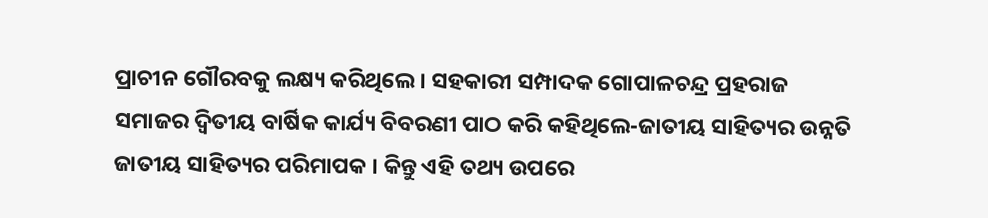ପ୍ରାଚୀନ ଗୌରବକୁ ଲକ୍ଷ୍ୟ କରିଥିଲେ । ସହକାରୀ ସମ୍ପାଦକ ଗୋପାଳଚନ୍ଦ୍ର ପ୍ରହରାଜ ସମାଜର ଦ୍ୱିତୀୟ ବାର୍ଷିକ କାର୍ଯ୍ୟ ବିବରଣୀ ପାଠ କରି କହିଥିଲେ-ଜାତୀୟ ସାହିତ୍ୟର ଉନ୍ନତି ଜାତୀୟ ସାହିତ୍ୟର ପରିମାପକ । କିନ୍ତୁ ଏହି ତଥ୍ୟ ଉପରେ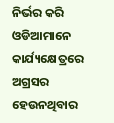ନିର୍ଭର କରି ଓଡିଆମାନେ କାର୍ଯ୍ୟକ୍ଷେତ୍ରରେ ଅଗ୍ରସର ହେଉନଥିବାର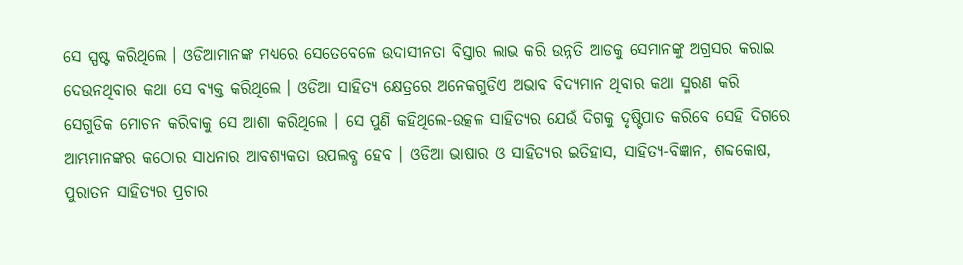ସେ ସ୍ପଷ୍ଟ କରିଥିଲେ । ଓଡିଆମାନଙ୍କ ମଧ୍ୟରେ ସେତେବେଳେ ଉଦାସୀନତା ବିସ୍ତାର ଲାଭ କରି ଉନ୍ନତି ଆଡକୁ ସେମାନଙ୍କୁ ଅଗ୍ରସର କରାଇ ଦେଉନଥିବାର କଥା ସେ ବ୍ୟକ୍ତ କରିଥିଲେ । ଓଡିଆ ସାହିତ୍ୟ କ୍ଷେତ୍ରରେ ଅନେକଗୁଡିଏ ଅଭାବ ବିଦ୍ୟମାନ ଥିବାର କଥା ସ୍ମରଣ କରି ସେଗୁଡିକ ମୋଚନ କରିବାକୁ ସେ ଆଶା କରିଥିଲେ । ସେ ପୁଣି କହିଥିଲେ-ଉତ୍କଳ ସାହିତ୍ୟର ଯେଉଁ ଦିଗକୁ ଦୃଷ୍ଟିପାତ କରିବେ ସେହି ଦିଗରେ ଆମ୍ଭମାନଙ୍କର କଠୋର ସାଧନାର ଆବଶ୍ୟକତା ଉପଲବ୍ଧ ହେବ । ଓଡିଆ ଭାଷାର ଓ ସାହିତ୍ୟର ଇତିହାସ, ସାହିତ୍ୟ-ବିଜ୍ଞାନ, ଶବ୍ଦକୋଷ, ପୁରାତନ ସାହିତ୍ୟର ପ୍ରଚାର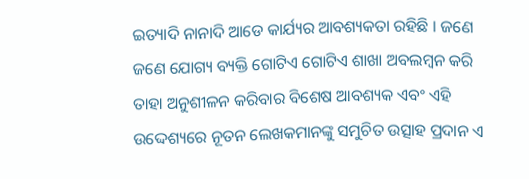ଇତ୍ୟାଦି ନାନାଦି ଆଡେ କାର୍ଯ୍ୟର ଆବଶ୍ୟକତା ରହିଛି । ଜଣେ ଜଣେ ଯୋଗ୍ୟ ବ୍ୟକ୍ତି ଗୋଟିଏ ଗୋଟିଏ ଶାଖା ଅବଲମ୍ବନ କରି ତାହା ଅନୁଶୀଳନ କରିବାର ବିଶେଷ ଆବଶ୍ୟକ ଏବଂ ଏହି ଉଦ୍ଦେଶ୍ୟରେ ନୂତନ ଲେଖକମାନଙ୍କୁ ସମୁଚିତ ଉତ୍ସାହ ପ୍ରଦାନ ଏ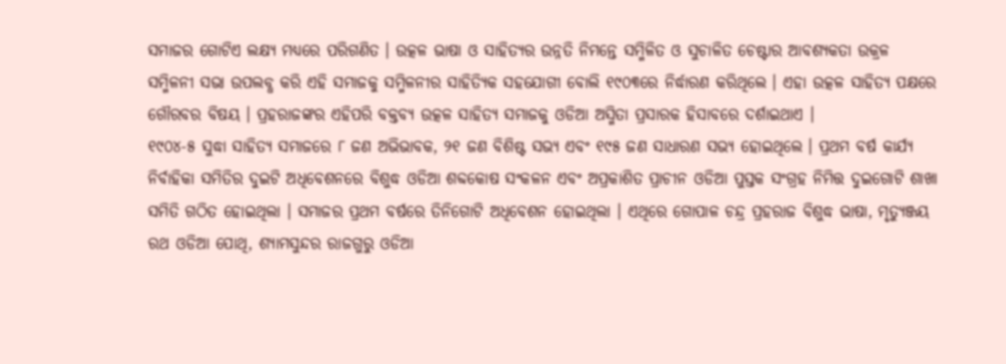ସମାଜର ଗୋଟିଏ ଲକ୍ଷ୍ୟ ମଧ୍ୟରେ ପରିଗଣିତ । ଉତ୍କଳ ଭାଷା ଓ ସାହିତ୍ୟର ଉନ୍ନତି ନିମନ୍ତେ ସମ୍ମିଳିତ ଓ ସୁଚାଳିତ ଚେଷ୍ଟାର ଆବଶ୍ୟକତା ଉକ୍ରଳ ସମ୍ମିଳନୀ ସଭା ଉପଲବ୍ଧ କରି ଏହି ସମାଜକୁ ସମ୍ମିଳନୀର ସାହିତ୍ୟିକ ସହଯୋଗୀ ବୋଲି ୧୯୦୩ରେ ନିର୍ଦ୍ଧାରଣ କରିଥିଲେ । ଏହା ଉତ୍କଳ ସାହିତ୍ୟ ପକ୍ଷରେ ଗୌରବର ବିଷୟ । ପ୍ରହରାଜଙ୍କର ଏହିପରି ବକ୍ତବ୍ୟ ଉତ୍କଳ ସାହିତ୍ୟ ସମାଜକୁ ଓଡିଆ ଅସ୍ମିତା ପ୍ରସାରକ ହିସାବରେ ଦର୍ଶାଇଥାଏ ।
୧୯୦୪-୫ ସୁଦ୍ଧା ସାହିତ୍ୟ ସମାଜରେ ୮ ଜଣ ଅଭିଭାବକ, ୨୧ ଜଣ ବିଶିଷ୍ଟ ସଭ୍ୟ ଏବଂ ୧୯୫ ଜଣ ସାଧାରଣ ସଭ୍ୟ ହୋଇଥିଲେ । ପ୍ରଥମ ବର୍ଷ କାର୍ଯ୍ୟ ନିର୍ବାହିକା ସମିତିର ଦୁଇଟି ଅଧିବେଶନରେ ବିଶୁଦ୍ଧ ଓଡିଆ ଶବ୍ଦକୋଷ ସଂକଳନ ଏବଂ ଅପ୍ରକାଶିତ ପ୍ରାଚୀନ ଓଡିଆ ପୁସ୍ତକ ସଂଗ୍ରହ ନିମିତ୍ତ ଦୁଇଗୋଟି ଶାଖା ସମିତି ଗଠିତ ହୋଇଥିଲା । ସମାଜର ପ୍ରଥମ ବର୍ଷରେ ତିନିଗୋଟି ଅଧିବେଶନ ହୋଇଥିଲା । ଏଥିରେ ଗୋପାଳ ଚନ୍ଦ୍ର ପ୍ରହରାଜ ବିଶୁଦ୍ଧ ଭାଷା, ମୃତ୍ୟୁଞ୍ଜୟ ରଥ ଓଡିଆ ପୋଥି, ଶ୍ୟାମସୁନ୍ଦର ରାଜଗୁରୁ ଓଡିଆ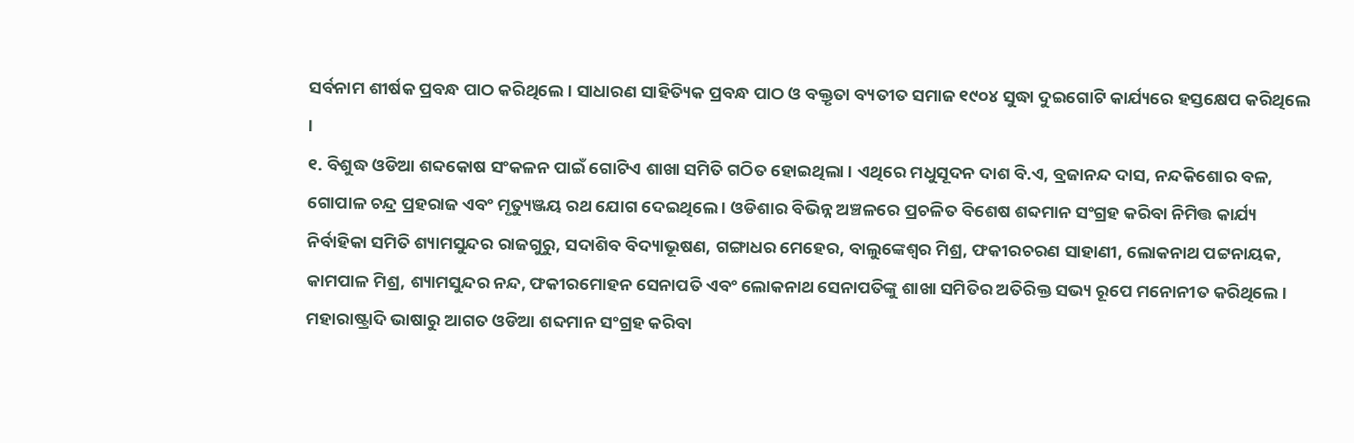ସର୍ବନାମ ଶୀର୍ଷକ ପ୍ରବନ୍ଧ ପାଠ କରିଥିଲେ । ସାଧାରଣ ସାହିତ୍ୟିକ ପ୍ରବନ୍ଧ ପାଠ ଓ ବକ୍ତୃତା ବ୍ୟତୀତ ସମାଜ ୧୯୦୪ ସୁଦ୍ଧା ଦୁଇଗୋଟି କାର୍ଯ୍ୟରେ ହସ୍ତକ୍ଷେପ କରିଥିଲେ ।
୧. ବିଶୁଦ୍ଧ ଓଡିଆ ଶବ୍ଦକୋଷ ସଂକଳନ ପାଇଁ ଗୋଟିଏ ଶାଖା ସମିତି ଗଠିତ ହୋଇଥିଲା । ଏଥିରେ ମଧୁସୂଦନ ଦାଶ ବି.ଏ, ବ୍ରଜାନନ୍ଦ ଦାସ, ନନ୍ଦକିଶୋର ବଳ, ଗୋପାଳ ଚନ୍ଦ୍ର ପ୍ରହରାଜ ଏବଂ ମୃତ୍ୟୁଞ୍ଜୟ ରଥ ଯୋଗ ଦେଇଥିଲେ । ଓଡିଶାର ବିଭିନ୍ନ ଅଞ୍ଚଳରେ ପ୍ରଚଳିତ ବିଶେଷ ଶବ୍ଦମାନ ସଂଗ୍ରହ କରିବା ନିମିତ୍ତ କାର୍ଯ୍ୟ ନିର୍ବାହିକା ସମିତି ଶ୍ୟାମସୁନ୍ଦର ରାଜଗୁରୁ, ସଦାଶିବ ବିଦ୍ୟାଭୂଷଣ, ଗଙ୍ଗାଧର ମେହେର, ବାଲୁଙ୍କେଶ୍ୱର ମିଶ୍ର, ଫକୀରଚରଣ ସାହାଣୀ, ଲୋକନାଥ ପଟ୍ଟନାୟକ, କାମପାଳ ମିଶ୍ର, ଶ୍ୟାମସୁନ୍ଦର ନନ୍ଦ, ଫକୀରମୋହନ ସେନାପତି ଏବଂ ଲୋକନାଥ ସେନାପତିଙ୍କୁ ଶାଖା ସମିତିର ଅତିରିକ୍ତ ସଭ୍ୟ ରୂପେ ମନୋନୀତ କରିଥିଲେ । ମହାରାଷ୍ଟ୍ରାଦି ଭାଷାରୁ ଆଗତ ଓଡିଆ ଶବ୍ଦମାନ ସଂଗ୍ରହ କରିବା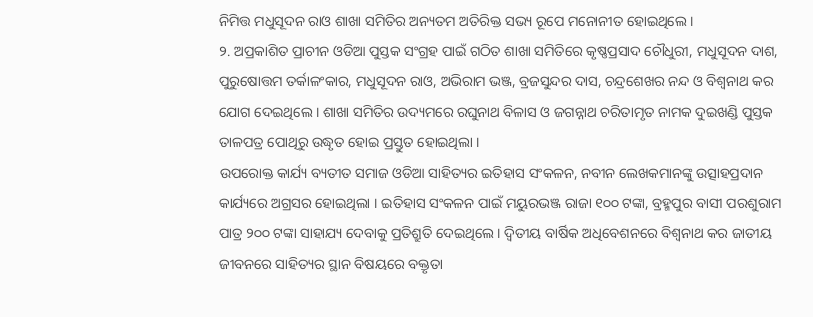ନିମିତ୍ତ ମଧୁସୂଦନ ରାଓ ଶାଖା ସମିତିର ଅନ୍ୟତମ ଅତିରିକ୍ତ ସଭ୍ୟ ରୂପେ ମନୋନୀତ ହୋଇଥିଲେ ।
୨. ଅପ୍ରକାଶିତ ପ୍ରାଚୀନ ଓଡିଆ ପୁସ୍ତକ ସଂଗ୍ରହ ପାଇଁ ଗଠିତ ଶାଖା ସମିତିରେ କୃଷ୍ଣପ୍ରସାଦ ଚୌଧୁରୀ, ମଧୁସୂଦନ ଦାଶ, ପୁରୁଷୋତ୍ତମ ତର୍କାଳଂକାର, ମଧୁସୂଦନ ରାଓ, ଅଭିରାମ ଭଞ୍ଜ, ବ୍ରଜସୁନ୍ଦର ଦାସ, ଚନ୍ଦ୍ରଶେଖର ନନ୍ଦ ଓ ବିଶ୍ୱନାଥ କର ଯୋଗ ଦେଇଥିଲେ । ଶାଖା ସମିତିର ଉଦ୍ୟମରେ ରଘୁନାଥ ବିଳାସ ଓ ଜଗନ୍ନାଥ ଚରିତାମୃତ ନାମକ ଦୁଇଖଣ୍ଡି ପୁସ୍ତକ ତାଳପତ୍ର ପୋଥିରୁ ଉଦ୍ଧୃତ ହୋଇ ପ୍ରସ୍ତୁତ ହୋଇଥିଲା ।
ଉପରୋକ୍ତ କାର୍ଯ୍ୟ ବ୍ୟତୀତ ସମାଜ ଓଡିଆ ସାହିତ୍ୟର ଇତିହାସ ସଂକଳନ, ନବୀନ ଲେଖକମାନଙ୍କୁ ଉତ୍ସାହପ୍ରଦାନ କାର୍ଯ୍ୟରେ ଅଗ୍ରସର ହୋଇଥିଲା । ଇତିହାସ ସଂକଳନ ପାଇଁ ମୟୁରଭଞ୍ଜ ରାଜା ୧୦୦ ଟଙ୍କା, ବ୍ରହ୍ମପୁର ବାସୀ ପରଶୁରାମ ପାତ୍ର ୨୦୦ ଟଙ୍କା ସାହାଯ୍ୟ ଦେବାକୁ ପ୍ରତିଶ୍ରୁତି ଦେଇଥିଲେ । ଦ୍ୱିତୀୟ ବାର୍ଷିକ ଅଧିବେଶନରେ ବିଶ୍ୱନାଥ କର ଜାତୀୟ ଜୀବନରେ ସାହିତ୍ୟର ସ୍ଥାନ ବିଷୟରେ ବକ୍ତୃତା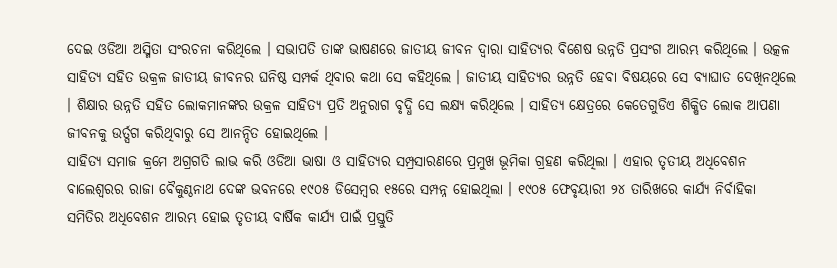ଦେଇ ଓଡିଆ ଅସ୍ମିତା ସଂରଚନା କରିଥିଲେ । ସଭାପତି ତାଙ୍କ ଭାଷଣରେ ଜାତୀୟ ଜୀବନ ଦ୍ୱାରା ସାହିତ୍ୟର ବିଶେଷ ଉନ୍ନତି ପ୍ରସଂଗ ଆରମ୍ଭ କରିଥିଲେ । ଉତ୍କଳ ସାହିତ୍ୟ ସହିତ ଉକ୍ରଳ ଜାତୀୟ ଜୀବନର ଘନିଷ୍ଠ ସମ୍ପର୍କ ଥିବାର କଥା ସେ କହିଥିଲେ । ଜାତୀୟ ସାହିତ୍ୟର ଉନ୍ନତି ହେବା ବିଷୟରେ ସେ ବ୍ୟାଘାତ ଦେଖିନଥିଲେ । ଶିକ୍ଷାର ଉନ୍ନତି ସହିତ ଲୋକମାନଙ୍କର ଉକ୍ରଳ ସାହିତ୍ୟ ପ୍ରତି ଅନୁରାଗ ବୃଦ୍ଧି ସେ ଲକ୍ଷ୍ୟ କରିଥିଲେ । ସାହିତ୍ୟ କ୍ଷେତ୍ରରେ କେତେଗୁଡିଏ ଶିକ୍ଷିତ ଲୋକ ଆପଣା ଜୀବନକୁ ଉର୍ତ୍ସଗ କରିଥିବାରୁ ସେ ଆନନ୍ଦିତ ହୋଇଥିଲେ ।
ସାହିତ୍ୟ ସମାଜ କ୍ରମେ ଅଗ୍ରଗତି ଲାଭ କରି ଓଡିଆ ଭାଷା ଓ ସାହିତ୍ୟର ସମ୍ପ୍ରସାରଣରେ ପ୍ରମୁଖ ଭୂମିକା ଗ୍ରହଣ କରିଥିଲା । ଏହାର ତୃତୀୟ ଅଧିବେଶନ ବାଲେଶ୍ୱରର ରାଜା ବୈକୁଣ୍ଠନାଥ ଦେଙ୍କ ଭବନରେ ୧୯୦୫ ଡିସେମ୍ବର ୧୫ରେ ସମ୍ପନ୍ନ ହୋଇଥିଲା । ୧୯୦୫ ଫେବୃୟାରୀ ୨୪ ତାରିଖରେ କାର୍ଯ୍ୟ ନିର୍ବାହିକା ସମିତିର ଅଧିବେଶନ ଆରମ୍ଭ ହୋଇ ତୃତୀୟ ବାର୍ଷିକ କାର୍ଯ୍ୟ ପାଇଁ ପ୍ରସ୍ତୁତି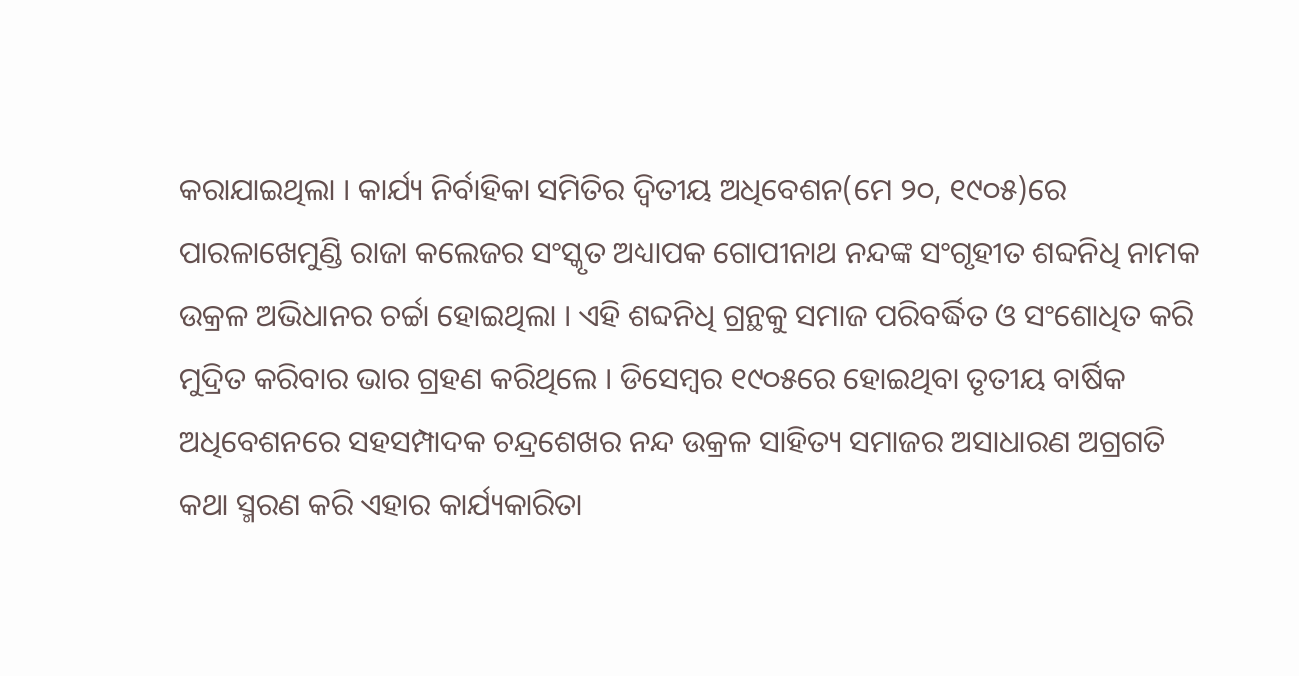କରାଯାଇଥିଲା । କାର୍ଯ୍ୟ ନିର୍ବାହିକା ସମିତିର ଦ୍ୱିତୀୟ ଅଧିବେଶନ(ମେ ୨୦, ୧୯୦୫)ରେ ପାରଳାଖେମୁଣ୍ଡି ରାଜା କଲେଜର ସଂସ୍କୃତ ଅଧ୍ୟାପକ ଗୋପୀନାଥ ନନ୍ଦଙ୍କ ସଂଗୃହୀତ ଶବ୍ଦନିଧି ନାମକ ଉକ୍ରଳ ଅଭିଧାନର ଚର୍ଚ୍ଚା ହୋଇଥିଲା । ଏହି ଶବ୍ଦନିଧି ଗ୍ରନ୍ଥକୁ ସମାଜ ପରିବର୍ଦ୍ଧିତ ଓ ସଂଶୋଧିତ କରି ମୁଦ୍ରିତ କରିବାର ଭାର ଗ୍ରହଣ କରିଥିଲେ । ଡିସେମ୍ବର ୧୯୦୫ରେ ହୋଇଥିବା ତୃତୀୟ ବାର୍ଷିକ ଅଧିବେଶନରେ ସହସମ୍ପାଦକ ଚନ୍ଦ୍ରଶେଖର ନନ୍ଦ ଉକ୍ରଳ ସାହିତ୍ୟ ସମାଜର ଅସାଧାରଣ ଅଗ୍ରଗତି କଥା ସ୍ମରଣ କରି ଏହାର କାର୍ଯ୍ୟକାରିତା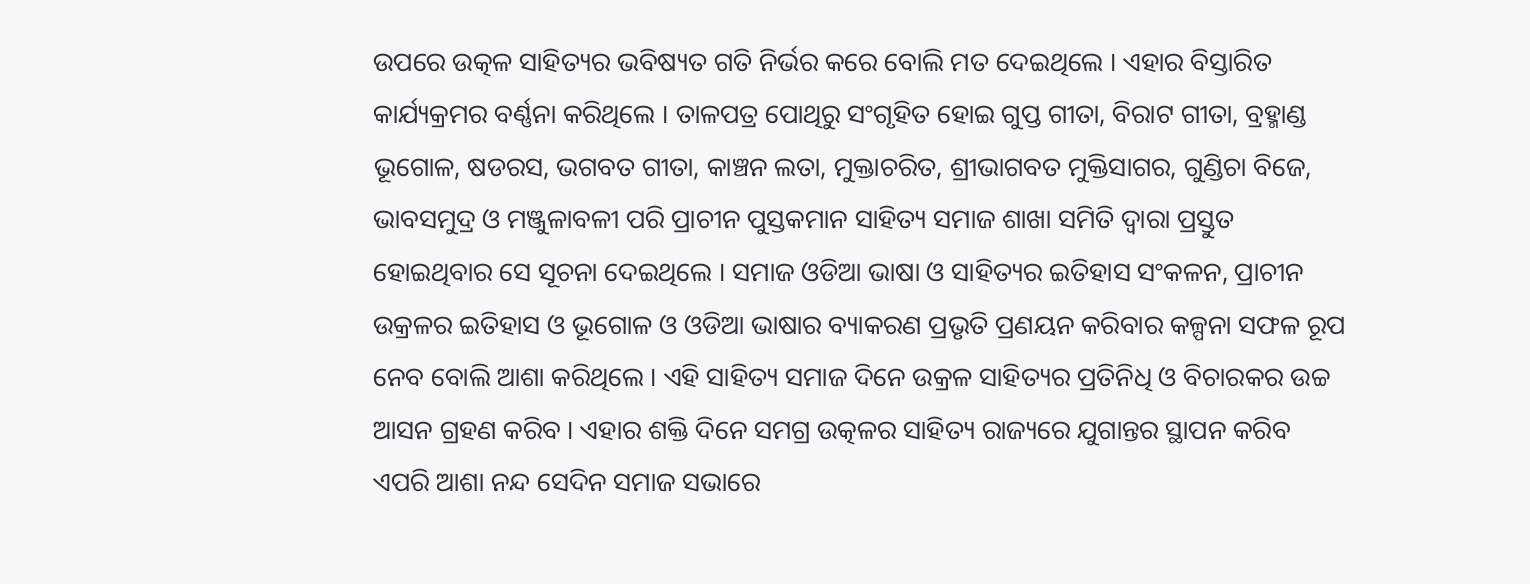ଉପରେ ଉତ୍କଳ ସାହିତ୍ୟର ଭବିଷ୍ୟତ ଗତି ନିର୍ଭର କରେ ବୋଲି ମତ ଦେଇଥିଲେ । ଏହାର ବିସ୍ତାରିତ କାର୍ଯ୍ୟକ୍ରମର ବର୍ଣ୍ଣନା କରିଥିଲେ । ତାଳପତ୍ର ପୋଥିରୁ ସଂଗୃହିତ ହୋଇ ଗୁପ୍ତ ଗୀତା, ବିରାଟ ଗୀତା, ବ୍ରହ୍ମାଣ୍ଡ ଭୂଗୋଳ, ଷଡରସ, ଭଗବତ ଗୀତା, କାଞ୍ଚନ ଲତା, ମୁକ୍ତାଚରିତ, ଶ୍ରୀଭାଗବତ ମୁକ୍ତିସାଗର, ଗୁଣ୍ଡିଚା ବିଜେ, ଭାବସମୁଦ୍ର ଓ ମଞ୍ଜୁଳାବଳୀ ପରି ପ୍ରାଚୀନ ପୁସ୍ତକମାନ ସାହିତ୍ୟ ସମାଜ ଶାଖା ସମିତି ଦ୍ୱାରା ପ୍ରସ୍ତୁତ ହୋଇଥିବାର ସେ ସୂଚନା ଦେଇଥିଲେ । ସମାଜ ଓଡିଆ ଭାଷା ଓ ସାହିତ୍ୟର ଇତିହାସ ସଂକଳନ, ପ୍ରାଚୀନ ଉକ୍ରଳର ଇତିହାସ ଓ ଭୂଗୋଳ ଓ ଓଡିଆ ଭାଷାର ବ୍ୟାକରଣ ପ୍ରଭୃତି ପ୍ରଣୟନ କରିବାର କଳ୍ପନା ସଫଳ ରୂପ ନେବ ବୋଲି ଆଶା କରିଥିଲେ । ଏହି ସାହିତ୍ୟ ସମାଜ ଦିନେ ଉକ୍ରଳ ସାହିତ୍ୟର ପ୍ରତିନିଧି ଓ ବିଚାରକର ଉଚ୍ଚ ଆସନ ଗ୍ରହଣ କରିବ । ଏହାର ଶକ୍ତି ଦିନେ ସମଗ୍ର ଉତ୍କଳର ସାହିତ୍ୟ ରାଜ୍ୟରେ ଯୁଗାନ୍ତର ସ୍ଥାପନ କରିବ ଏପରି ଆଶା ନନ୍ଦ ସେଦିନ ସମାଜ ସଭାରେ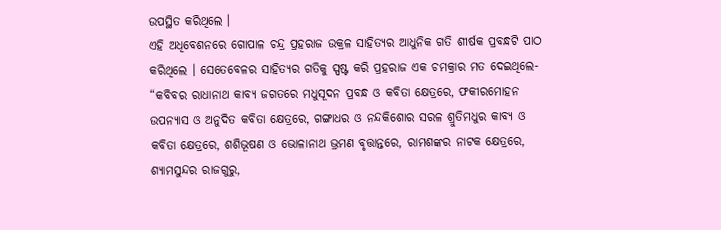ଉପସ୍ଥିତ କରିଥିଲେ ।
ଏହି ଅଧିବେଶନରେ ଗୋପାଳ ଚନ୍ଦ୍ର ପ୍ରହରାଜ ଉକ୍ରଳ ସାହିତ୍ୟର ଆଧୁନିକ ଗତି ଶୀର୍ଷକ ପ୍ରବନ୍ଧଟି ପାଠ କରିଥିଲେ । ସେତେବେଳର ସାହିତ୍ୟର ଗତିକୁ ସ୍ପଷ୍ଟ କରି ପ୍ରହରାଜ ଏକ ଚମକ୍ରାର ମତ ଦେଇଥିଲେ- “କବିବର ରାଧାନାଥ କାବ୍ୟ ଜଗତରେ ମଧୁସୂଦନ ପ୍ରବନ୍ଧ ଓ କବିତା କ୍ଷେତ୍ରରେ, ଫକୀରମୋହନ ଉପନ୍ୟାସ ଓ ଅନୁଦିତ କବିତା କ୍ଷେତ୍ରରେ, ଗଙ୍ଗାଧର ଓ ନନ୍ଦକିଶୋର ସରଳ ଶ୍ରୁତିମଧୁର କାବ୍ୟ ଓ କବିତା କ୍ଷେତ୍ରରେ, ଶଶିଭୂଷଣ ଓ ଭୋଳାନାଥ ଭ୍ରମଣ ବୃତ୍ତାନ୍ତରେ, ରାମଶଙ୍କର ନାଟକ କ୍ଷେତ୍ରରେ, ଶ୍ୟାମସୁନ୍ଦର ରାଜଗୁରୁ,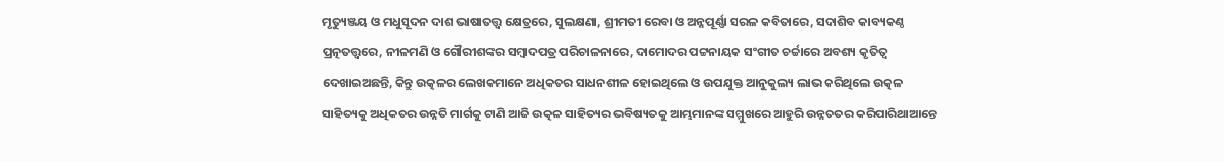ମୃତ୍ୟୁଞ୍ଜୟ ଓ ମଧୁସୂଦନ ଦାଶ ଭାଷାତତ୍ତ୍ୱ କ୍ଷେତ୍ରରେ, ସୁଲକ୍ଷଣା, ଶ୍ରୀମତୀ ରେବା ଓ ଅନ୍ନପୂର୍ଣ୍ଣା ସରଳ କବିତାରେ, ସଦାଶିବ କାବ୍ୟକଣ୍ଠ ପ୍ରତ୍ନତତ୍ତ୍ୱରେ, ନୀଳମଣି ଓ ଗୌରୀଶଙ୍କର ସମ୍ବାଦପତ୍ର ପରିଚାଳନାରେ, ଦାମୋଦର ପଟ୍ଟନାୟକ ସଂଗୀତ ଚର୍ଚ୍ଚାରେ ଅବଶ୍ୟ କୃତିତ୍ୱ ଦେଖାଇଅଛନ୍ତି, କିନ୍ତୁ ଉତ୍କଳର ଲେଖକମାନେ ଅଧିକତର ସାଧନଶୀଳ ହୋଇଥିଲେ ଓ ଉପଯୁକ୍ତ ଆନୁକୁଲ୍ୟ ଲାଭ କରିଥିଲେ ଉତ୍କଳ ସାହିତ୍ୟକୁ ଅଧିକତର ଉନ୍ନତି ମାର୍ଗକୁ ଟାଣି ଆଜି ଉତ୍କଳ ସାହିତ୍ୟର ଭବିଷ୍ୟତକୁ ଆମ୍ଭମାନଙ୍କ ସମ୍ମୁଖରେ ଆହୁରି ଉନ୍ନତତର କରିପାରିଥାଆନ୍ତେ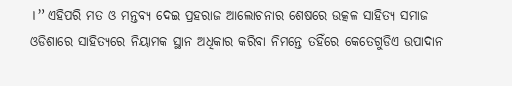।” ଏହିପରି ମତ ଓ ମନ୍ତବ୍ୟ ଦେଇ ପ୍ରହରାଜ ଆଲୋଚନାର ଶେଷରେ ଉତ୍କଳ ସାହିତ୍ୟ ସମାଜ ଓଡିଶାରେ ସାହିତ୍ୟରେ ନିୟାମକ ସ୍ଥାନ ଅଧିକାର କରିବା ନିମନ୍ତେ ତହିଁରେ କେତେଗୁଡିଏ ଉପାଦାନ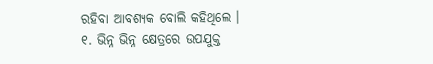ରହିବା ଆବଶ୍ୟକ ବୋଲି କହିଥିଲେ ।
୧. ଭିନ୍ନ ଭିନ୍ନ କ୍ଷେତ୍ରରେ ଉପଯୁକ୍ତ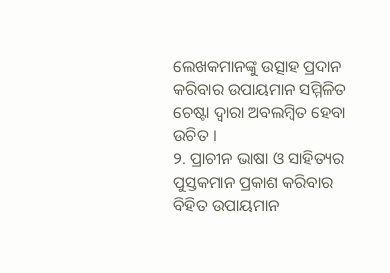ଲେଖକମାନଙ୍କୁ ଉତ୍ସାହ ପ୍ରଦାନ କରିବାର ଉପାୟମାନ ସମ୍ମିଳିତ ଚେଷ୍ଟା ଦ୍ୱାରା ଅବଲମ୍ବିତ ହେବା ଉଚିତ ।
୨. ପ୍ରାଚୀନ ଭାଷା ଓ ସାହିତ୍ୟର ପୁସ୍ତକମାନ ପ୍ରକାଶ କରିବାର ବିହିତ ଉପାୟମାନ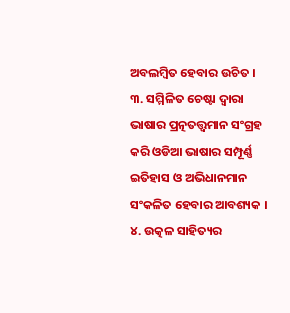ଅବଲମ୍ବିତ ହେବାର ଉଚିତ ।
୩. ସମ୍ମିଳିତ ଚେଷ୍ଟା ଦ୍ୱାରା ଭାଷାର ପ୍ରତ୍ନତତ୍ତ୍ୱମାନ ସଂଗ୍ରହ କରି ଓଡିଆ ଭାଷାର ସମ୍ପୂର୍ଣ୍ଣ ଇତିହାସ ଓ ଅଭିଧାନମାନ ସଂକଳିତ ହେବାର ଆବଶ୍ୟକ ।
୪. ଉତ୍କଳ ସାହିତ୍ୟର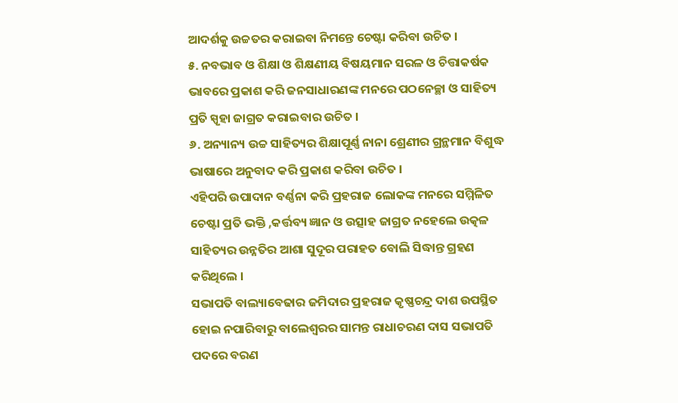ଆଦର୍ଶକୁ ଉଚ୍ଚତର କରାଇବା ନିମନ୍ତେ ଚେଷ୍ଟା କରିବା ଉଚିତ ।
୫. ନବଭାବ ଓ ଶିକ୍ଷା ଓ ଶିକ୍ଷଣୀୟ ବିଷୟମାନ ସରଳ ଓ ଚିତ୍ତାକର୍ଷକ ଭାବରେ ପ୍ରକାଶ କରି ଜନସାଧାରଣଙ୍କ ମନରେ ପଠନେଚ୍ଛା ଓ ସାହିତ୍ୟ ପ୍ରତି ସ୍ପୃହା ଜାଗ୍ରତ କରାଇବାର ଉଚିତ ।
୬. ଅନ୍ୟାନ୍ୟ ଉଚ୍ଚ ସାହିତ୍ୟର ଶିକ୍ଷାପୂର୍ଣ୍ଣ ନାନା ଶ୍ରେଣୀର ଗ୍ରନ୍ଥମାନ ବିଶୁଦ୍ଧ ଭାଷାରେ ଅନୁବାଦ କରି ପ୍ରକାଶ କରିବା ଉଚିତ ।
ଏହିପରି ଉପାଦାନ ବର୍ଣ୍ଣନା କରି ପ୍ରହରାଜ ଲୋକଙ୍କ ମନରେ ସମ୍ମିଳିତ ଚେଷ୍ଟା ପ୍ରତି ଭକ୍ତି ,କର୍ତ୍ତବ୍ୟ ଜ୍ଞାନ ଓ ଉତ୍ସାହ ଜାଗ୍ରତ ନହେଲେ ଉତ୍କଳ ସାହିତ୍ୟର ଉନ୍ନତିର ଆଶା ସୁଦୂର ପରାହତ ବୋଲି ସିଦ୍ଧାନ୍ତ ଗ୍ରହଣ କରିଥିଲେ ।
ସଭାପତି ବାଲ୍ୟାବେଢାର ଜମିଦାର ପ୍ରହରାଜ କୃଷ୍ଣଚନ୍ଦ୍ର ଦାଶ ଉପସ୍ଥିତ ହୋଇ ନପାରିବାରୁ ବାଲେଶ୍ୱରର ସାମନ୍ତ ରାଧାଚରଣ ଦାସ ସଭାପତି ପଦରେ ବରଣ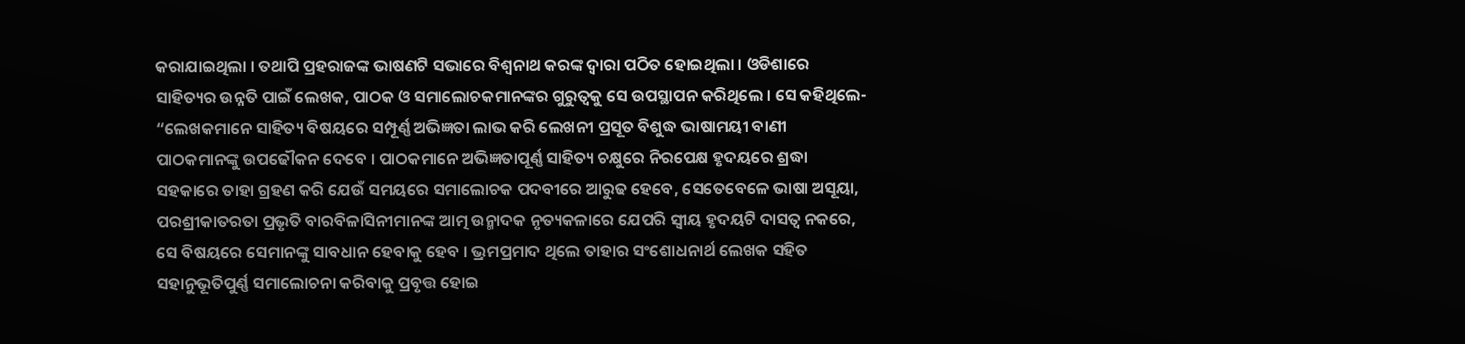କରାଯାଇଥିଲା । ତଥାପି ପ୍ରହରାଜଙ୍କ ଭାଷଣଟି ସଭାରେ ବିଶ୍ୱନାଥ କରଙ୍କ ଦ୍ୱାରା ପଠିତ ହୋଇଥିଲା । ଓଡିଶାରେ ସାହିତ୍ୟର ଉନ୍ନତି ପାଇଁ ଲେଖକ, ପାଠକ ଓ ସମାଲୋଚକମାନଙ୍କର ଗୁରୁତ୍ୱକୁ ସେ ଉପସ୍ଥାପନ କରିଥିଲେ । ସେ କହିଥିଲେ- “ଲେଖକମାନେ ସାହିତ୍ୟ ବିଷୟରେ ସମ୍ପୂର୍ଣ୍ଣ ଅଭିଜ୍ଞତା ଲାଭ କରି ଲେଖନୀ ପ୍ରସୂତ ବିଶୁଦ୍ଧ ଭାଷାମୟୀ ବାଣୀ ପାଠକମାନଙ୍କୁ ଉପଢୌକନ ଦେବେ । ପାଠକମାନେ ଅଭିଜ୍ଞତାପୂର୍ଣ୍ଣ ସାହିତ୍ୟ ଚକ୍ଷୁରେ ନିରପେକ୍ଷ ହୃଦୟରେ ଶ୍ରଦ୍ଧା ସହକାରେ ତାହା ଗ୍ରହଣ କରି ଯେଉଁ ସମୟରେ ସମାଲୋଚକ ପଦବୀରେ ଆରୁଢ ହେବେ, ସେତେବେଳେ ଭାଷା ଅସୂୟା, ପରଶ୍ରୀକାତରତା ପ୍ରଭୃତି ବାରବିଳାସିନୀମାନଙ୍କ ଆତ୍ମ ଉନ୍ମାଦକ ନୃତ୍ୟକଳାରେ ଯେପରି ସ୍ୱୀୟ ହୃଦୟଟି ଦାସତ୍ୱ ନକରେ, ସେ ବିଷୟରେ ସେମାନଙ୍କୁ ସାବଧାନ ହେବାକୁ ହେବ । ଭ୍ରମପ୍ରମାଦ ଥିଲେ ତାହାର ସଂଶୋଧନାର୍ଥ ଲେଖକ ସହିତ ସହାନୁଭୂତିପୁର୍ଣ୍ଣ ସମାଲୋଚନା କରିବାକୁ ପ୍ରବୃତ୍ତ ହୋଇ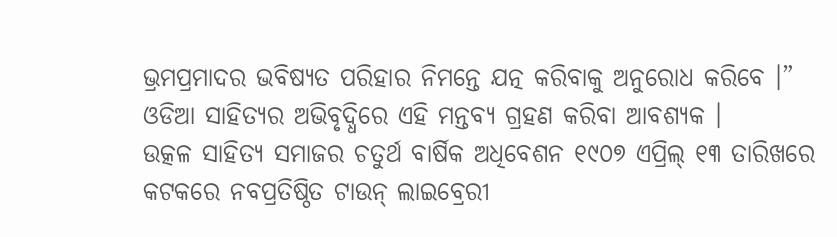ଭ୍ରମପ୍ରମାଦର ଭବିଷ୍ୟତ ପରିହାର ନିମନ୍ତେ ଯତ୍ନ କରିବାକୁ ଅନୁରୋଧ କରିବେ ।” ଓଡିଆ ସାହିତ୍ୟର ଅଭିବୃଦ୍ଧିରେ ଏହି ମନ୍ତବ୍ୟ ଗ୍ରହଣ କରିବା ଆବଶ୍ୟକ ।
ଉତ୍କଳ ସାହିତ୍ୟ ସମାଜର ଚତୁର୍ଥ ବାର୍ଷିକ ଅଧିବେଶନ ୧୯୦୭ ଏପ୍ରିଲ୍ ୧୩ ତାରିଖରେ କଟକରେ ନବପ୍ରତିଷ୍ଠିତ ଟାଉନ୍ ଲାଇବ୍ରେରୀ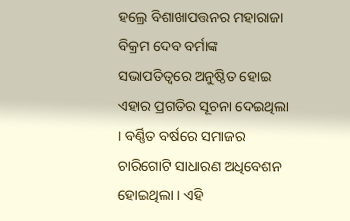ହଲ୍ରେ ବିଶାଖାପତ୍ତନର ମହାରାଜା ବିକ୍ରମ ଦେବ ବର୍ମାଙ୍କ ସଭାପତିତ୍ୱରେ ଅନୁଷ୍ଠିତ ହୋଇ ଏହାର ପ୍ରଗତିର ସୂଚନା ଦେଇଥିଲା । ବର୍ଣ୍ଣିତ ବର୍ଷରେ ସମାଜର ଚାରିଗୋଟି ସାଧାରଣ ଅଧିବେଶନ ହୋଇଥିଲା । ଏହି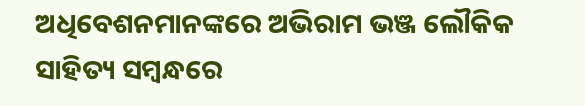ଅଧିବେଶନମାନଙ୍କରେ ଅଭିରାମ ଭଞ୍ଜ ଲୌକିକ ସାହିତ୍ୟ ସମ୍ବନ୍ଧରେ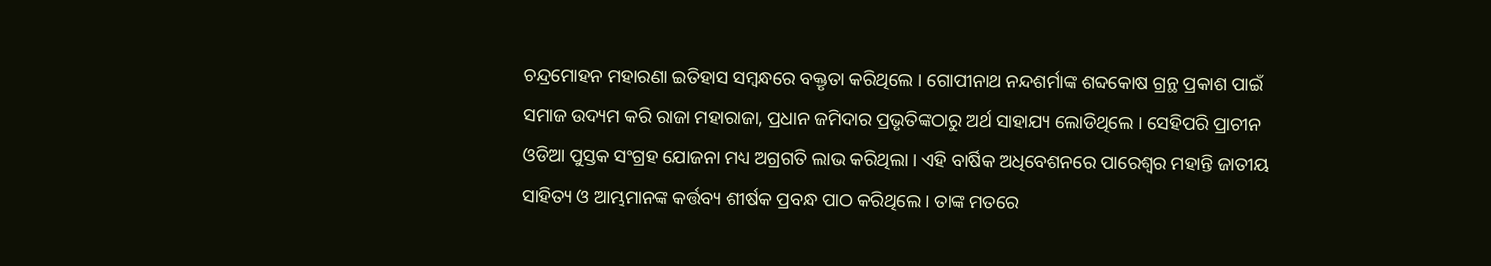ଚନ୍ଦ୍ରମୋହନ ମହାରଣା ଇତିହାସ ସମ୍ବନ୍ଧରେ ବକ୍ତୃତା କରିଥିଲେ । ଗୋପୀନାଥ ନନ୍ଦଶର୍ମାଙ୍କ ଶବ୍ଦକୋଷ ଗ୍ରନ୍ଥ ପ୍ରକାଶ ପାଇଁ ସମାଜ ଉଦ୍ୟମ କରି ରାଜା ମହାରାଜା, ପ୍ରଧାନ ଜମିଦାର ପ୍ରଭୃତିଙ୍କଠାରୁ ଅର୍ଥ ସାହାଯ୍ୟ ଲୋଡିଥିଲେ । ସେହିପରି ପ୍ରାଚୀନ ଓଡିଆ ପୁସ୍ତକ ସଂଗ୍ରହ ଯୋଜନା ମଧ୍ୟ ଅଗ୍ରଗତି ଲାଭ କରିଥିଲା । ଏହି ବାର୍ଷିକ ଅଧିବେଶନରେ ପାରେଶ୍ୱର ମହାନ୍ତି ଜାତୀୟ ସାହିତ୍ୟ ଓ ଆମ୍ଭମାନଙ୍କ କର୍ତ୍ତବ୍ୟ ଶୀର୍ଷକ ପ୍ରବନ୍ଧ ପାଠ କରିଥିଲେ । ତାଙ୍କ ମତରେ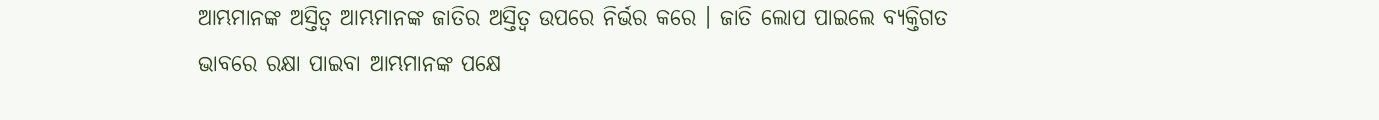ଆମ୍ଭମାନଙ୍କ ଅସ୍ତିତ୍ୱ ଆମ୍ଭମାନଙ୍କ ଜାତିର ଅସ୍ତିତ୍ୱ ଉପରେ ନିର୍ଭର କରେ । ଜାତି ଲୋପ ପାଇଲେ ବ୍ୟକ୍ତିଗତ ଭାବରେ ରକ୍ଷା ପାଇବା ଆମ୍ଭମାନଙ୍କ ପକ୍ଷେ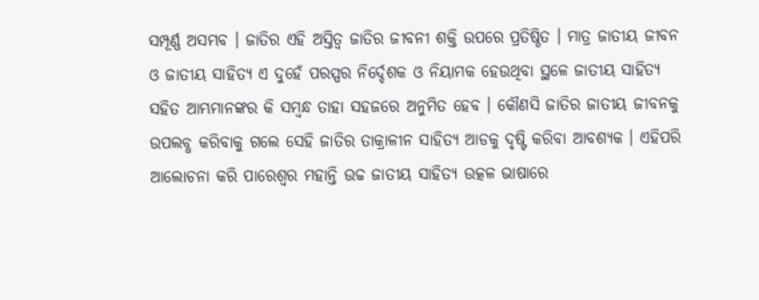ସମ୍ପୂର୍ଣ୍ଣ ଅସମ୍ଭବ । ଜାତିର ଏହି ଅସ୍ତିତ୍ୱ ଜାତିର ଜୀବନୀ ଶକ୍ତି ଉପରେ ପ୍ରତିଷ୍ଠିତ । ମାତ୍ର ଜାତୀୟ ଜୀବନ ଓ ଜାତୀୟ ସାହିତ୍ୟ ଏ ଦୁହେଁ ପରସ୍ପର ନିର୍ଦ୍ଦେଶକ ଓ ନିୟାମକ ହେଉଥିବା ସ୍ଥଳେ ଜାତୀୟ ସାହିତ୍ୟ ସହିତ ଆମ୍ଭମାନଙ୍କର କି ସମ୍ବନ୍ଧ ତାହା ସହଜରେ ଅନୁମିତ ହେବ । କୌଣସି ଜାତିର ଜାତୀୟ ଜୀବନକୁ ଉପଲବ୍ଧ କରିବାକୁ ଗଲେ ସେହି ଜାତିର ତାକ୍ରାଳୀନ ସାହିତ୍ୟ ଆଡକୁ ଦୃଷ୍ଟି କରିବା ଆବଶ୍ୟକ । ଏହିପରି ଆଲୋଚନା କରି ପାରେଶ୍ୱର ମହାନ୍ତି ଉଚ୍ଚ ଜାତୀୟ ସାହିତ୍ୟ ଉତ୍କଳ ଭାଷାରେ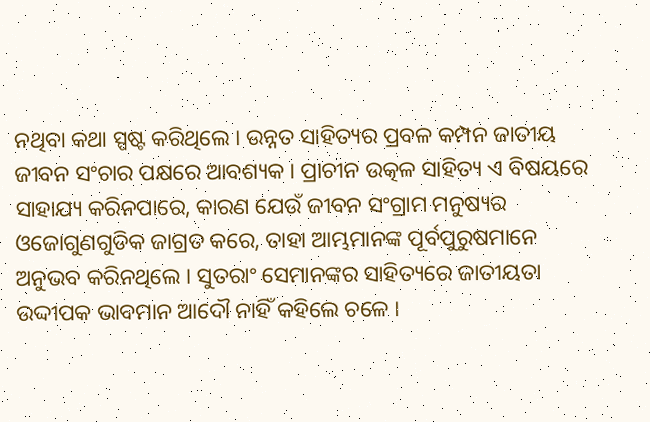ନଥିବା କଥା ସ୍ପଷ୍ଟ କରିଥିଲେ । ଉନ୍ନତ ସାହିତ୍ୟର ପ୍ରବଳ କମ୍ପନ ଜାତୀୟ ଜୀବନ ସଂଚାର ପକ୍ଷରେ ଆବଶ୍ୟକ । ପ୍ରାଚୀନ ଉତ୍କଳ ସାହିତ୍ୟ ଏ ବିଷୟରେ ସାହାଯ୍ୟ କରିନପାରେ, କାରଣ ଯେଉଁ ଜୀବନ ସଂଗ୍ରାମ ମନୁଷ୍ୟର ଓଜୋଗୁଣଗୁଡିକ ଜାଗ୍ରତ କରେ, ତାହା ଆମ୍ଭମାନଙ୍କ ପୂର୍ବପୁରୁଷମାନେ ଅନୁଭବ କରିନଥିଲେ । ସୁତରାଂ ସେମାନଙ୍କର ସାହିତ୍ୟରେ ଜାତୀୟତା ଉଦ୍ଦୀପକ ଭାବମାନ ଆଦୌ ନାହିଁ କହିଲେ ଚଳେ ।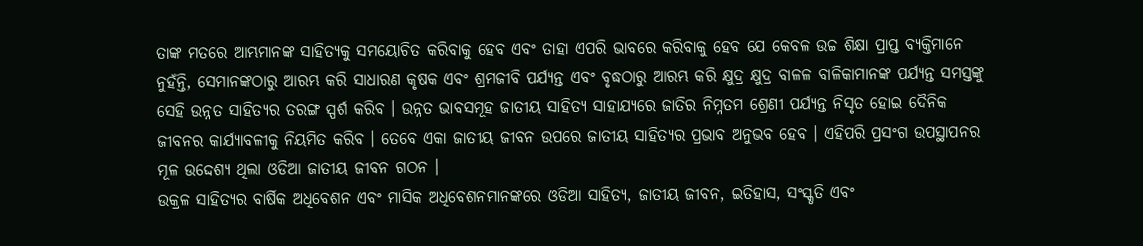ତାଙ୍କ ମତରେ ଆମ୍ଭମାନଙ୍କ ସାହିତ୍ୟକୁ ସମୟୋଚିତ କରିବାକୁ ହେବ ଏବଂ ତାହା ଏପରି ଭାବରେ କରିବାକୁ ହେବ ଯେ କେବଳ ଉଚ୍ଚ ଶିକ୍ଷା ପ୍ରାପ୍ତ ବ୍ୟକ୍ତିମାନେ ନୁହଁନ୍ତି, ସେମାନଙ୍କଠାରୁ ଆରମ୍ଭ କରି ସାଧାରଣ କୃଷକ ଏବଂ ଶ୍ରମଜୀବି ପର୍ଯ୍ୟନ୍ତ ଏବଂ ବୃଦ୍ଧଠାରୁ ଆରମ୍ଭ କରି କ୍ଷୁଦ୍ର କ୍ଷୁଦ୍ର ବାଳଳ ବାଳିକାମାନଙ୍କ ପର୍ଯ୍ୟନ୍ତ ସମସ୍ତଙ୍କୁ ସେହି ଉନ୍ନତ ସାହିତ୍ୟର ତରଙ୍ଗ ସ୍ପର୍ଶ କରିବ । ଉନ୍ନତ ଭାବସମୂହ ଜାତୀୟ ସାହିତ୍ୟ ସାହାଯ୍ୟରେ ଜାତିର ନିମ୍ନତମ ଶ୍ରେଣୀ ପର୍ଯ୍ୟନ୍ତ ନିସୃତ ହୋଇ ଦୈନିକ ଜୀବନର କାର୍ଯ୍ୟାବଳୀକୁ ନିୟମିତ କରିବ । ତେବେ ଏକା ଜାତୀୟ ଜୀବନ ଉପରେ ଜାତୀୟ ସାହିତ୍ୟର ପ୍ରଭାବ ଅନୁଭବ ହେବ । ଏହିପରି ପ୍ରସଂଗ ଉପସ୍ଥାପନର ମୂଳ ଉଦ୍ଦେଶ୍ୟ ଥିଲା ଓଡିଆ ଜାତୀୟ ଜୀବନ ଗଠନ ।
ଉକ୍ରଳ ସାହିତ୍ୟର ବାର୍ଷିକ ଅଧିବେଶନ ଏବଂ ମାସିକ ଅଧିବେଶନମାନଙ୍କରେ ଓଡିଆ ସାହିତ୍ୟ, ଜାତୀୟ ଜୀବନ, ଇତିହାସ, ସଂସ୍କୃତି ଏବଂ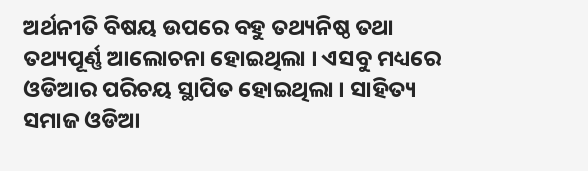ଅର୍ଥନୀତି ବିଷୟ ଉପରେ ବହୁ ତଥ୍ୟନିଷ୍ଠ ତଥା ତଥ୍ୟପୂର୍ଣ୍ଣ ଆଲୋଚନା ହୋଇଥିଲା । ଏସବୁ ମଧ୍ୟରେ ଓଡିଆର ପରିଚୟ ସ୍ଥାପିତ ହୋଇଥିଲା । ସାହିତ୍ୟ ସମାଜ ଓଡିଆ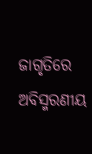ଜାଗୃତିରେ ଅବିସ୍ମରଣୀୟ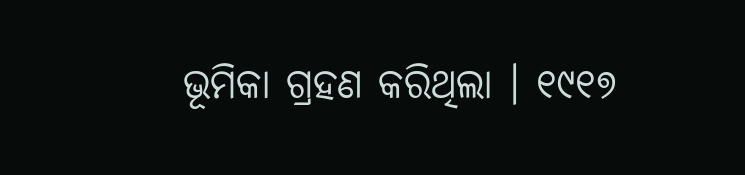ଭୂମିକା ଗ୍ରହଣ କରିଥିଲା । ୧୯୧୭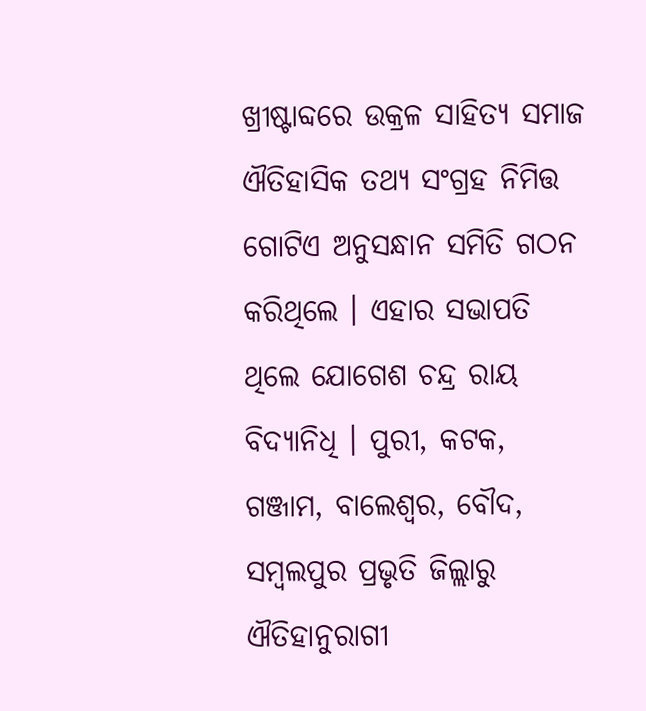ଖ୍ରୀଷ୍ଟାବ୍ଦରେ ଉକ୍ରଳ ସାହିତ୍ୟ ସମାଜ ଐତିହାସିକ ତଥ୍ୟ ସଂଗ୍ରହ ନିମିତ୍ତ ଗୋଟିଏ ଅନୁସନ୍ଧାନ ସମିତି ଗଠନ କରିଥିଲେ । ଏହାର ସଭାପତି ଥିଲେ ଯୋଗେଶ ଚନ୍ଦ୍ର ରାୟ ବିଦ୍ୟାନିଧି । ପୁରୀ, କଟକ, ଗଞ୍ଜାମ, ବାଲେଶ୍ୱର, ବୌଦ, ସମ୍ବଲପୁର ପ୍ରଭୃତି ଜିଲ୍ଲାରୁ ଐତିହାନୁରାଗୀ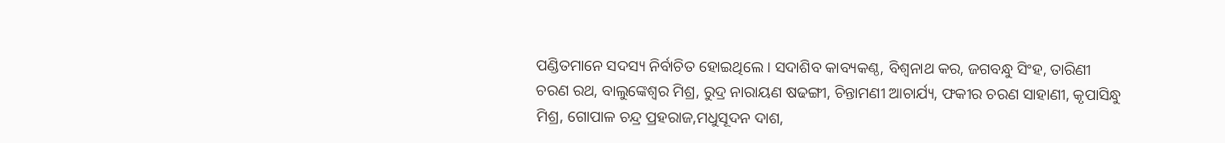ପଣ୍ଡିତମାନେ ସଦସ୍ୟ ନିର୍ବାଚିତ ହୋଇଥିଲେ । ସଦାଶିବ କାବ୍ୟକଣ୍ଠ, ବିଶ୍ୱନାଥ କର, ଜଗବନ୍ଧୁ ସିଂହ, ତାରିଣୀ ଚରଣ ରଥ, ବାଲୁଙ୍କେଶ୍ୱର ମିଶ୍ର, ରୁଦ୍ର ନାରାୟଣ ଷଢଙ୍ଗୀ, ଚିନ୍ତାମଣୀ ଆଚାର୍ଯ୍ୟ, ଫକୀର ଚରଣ ସାହାଣୀ, କୃପାସିନ୍ଧୁ ମିଶ୍ର, ଗୋପାଳ ଚନ୍ଦ୍ର ପ୍ରହରାଜ,ମଧୁସୂଦନ ଦାଶ,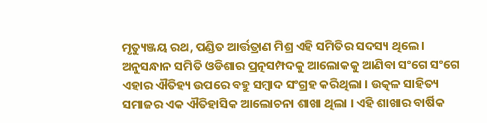ମୃତ୍ୟୁଞ୍ଜୟ ରଥ, ପଣ୍ଡିତ ଆର୍ତ୍ତତ୍ରାଣ ମିଶ୍ର ଏହି ସମିତିର ସଦସ୍ୟ ଥିଲେ । ଅନୁସନ୍ଧାନ ସମିତି ଓଡିଶାର ପ୍ରତ୍ନସମ୍ପଦକୁ ଆଲୋକକୁ ଆଣିବା ସଂଗେ ସଂଗେ ଏହାର ଐତିହ୍ୟ ଉପରେ ବହୁ ସମ୍ବାଦ ସଂଗ୍ରହ କରିଥିଲା । ଉତ୍କଳ ସାହିତ୍ୟ ସମାଜର ଏକ ଐତିହାସିକ ଆଲୋଚନା ଶାଖା ଥିଲା । ଏହି ଶାଖାର ବାର୍ଷିକ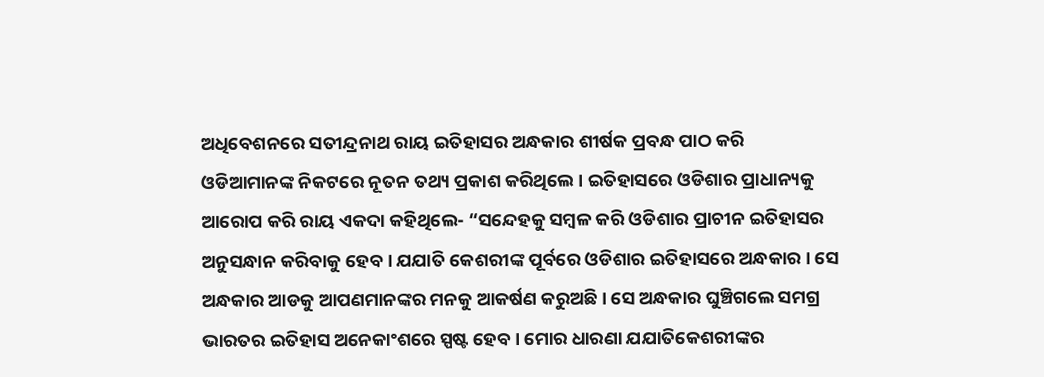ଅଧିବେଶନରେ ସତୀନ୍ଦ୍ରନାଥ ରାୟ ଇତିହାସର ଅନ୍ଧକାର ଶୀର୍ଷକ ପ୍ରବନ୍ଧ ପାଠ କରି ଓଡିଆମାନଙ୍କ ନିକଟରେ ନୂତନ ତଥ୍ୟ ପ୍ରକାଶ କରିଥିଲେ । ଇତିହାସରେ ଓଡିଶାର ପ୍ରାଧାନ୍ୟକୁ ଆରୋପ କରି ରାୟ ଏକଦା କହିଥିଲେ- “ସନ୍ଦେହକୁ ସମ୍ବଳ କରି ଓଡିଶାର ପ୍ରାଚୀନ ଇତିହାସର ଅନୁସନ୍ଧାନ କରିବାକୁ ହେବ । ଯଯାତି କେଶରୀଙ୍କ ପୂର୍ବରେ ଓଡିଶାର ଇତିହାସରେ ଅନ୍ଧକାର । ସେ ଅନ୍ଧକାର ଆଡକୁ ଆପଣମାନଙ୍କର ମନକୁ ଆକର୍ଷଣ କରୁଅଛି । ସେ ଅନ୍ଧକାର ଘୁଞ୍ଚିଗଲେ ସମଗ୍ର ଭାରତର ଇତିହାସ ଅନେକାଂଶରେ ସ୍ପଷ୍ଟ ହେବ । ମୋର ଧାରଣା ଯଯାତିକେଶରୀଙ୍କର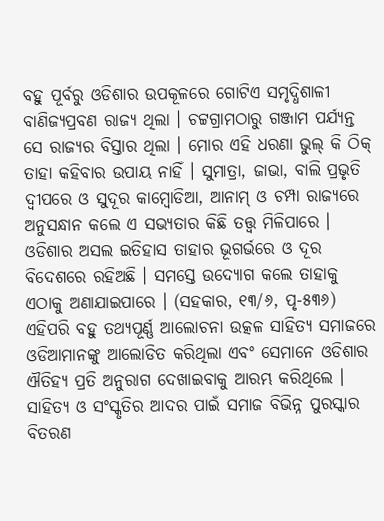ବହୁ ପୂର୍ବରୁ ଓଡିଶାର ଉପକୂଳରେ ଗୋଟିଏ ସମୃଦ୍ଧିଶାଳୀ ବାଣିଜ୍ୟପ୍ରବଣ ରାଜ୍ୟ ଥିଲା । ଚଟ୍ଟଗ୍ରାମଠାରୁ ଗଞ୍ଜାମ ପର୍ଯ୍ୟନ୍ତ ସେ ରାଜ୍ୟର ବିସ୍ତାର ଥିଲା । ମୋର ଏହି ଧରଣା ଭୁଲ୍ କି ଠିକ୍ ତାହା କହିବାର ଉପାୟ ନାହିଁ । ସୁମାତ୍ରା, ଜାଭା, ବାଲି ପ୍ରଭୃତି ଦ୍ୱୀପରେ ଓ ସୁଦୂର କାମ୍ବୋଡିଆ, ଆନାମ୍ ଓ ଚମ୍ପା ରାଜ୍ୟରେ ଅନୁସନ୍ଧାନ କଲେ ଏ ସଭ୍ୟତାର କିଛି ତତ୍ତ୍ୱ ମିଳିପାରେ । ଓଡିଶାର ଅସଲ ଇତିହାସ ତାହାର ଭୂଗର୍ଭରେ ଓ ଦୂର ବିଦେଶରେ ରହିଅଛି । ସମସ୍ତେ ଉଦ୍ଯୋଗ କଲେ ତାହାକୁ ଏଠାକୁ ଅଣାଯାଇପାରେ । (ସହକାର, ୧୩/୬, ପୃ-୫୩୬) ଏହିପରି ବହୁ ତଥ୍ୟପୂର୍ଣ୍ଣ ଆଲୋଚନା ଉତ୍କଳ ସାହିତ୍ୟ ସମାଜରେ ଓଡିଆମାନଙ୍କୁ ଆଲୋଡିତ କରିଥିଲା ଏବଂ ସେମାନେ ଓଡିଶାର ଐତିହ୍ୟ ପ୍ରତି ଅନୁରାଗ ଦେଖାଇବାକୁ ଆରମ୍ଭ କରିଥିଲେ । ସାହିତ୍ୟ ଓ ସଂସ୍କୃତିର ଆଦର ପାଇଁ ସମାଜ ବିଭିନ୍ନ ପୁରସ୍କାର ବିତରଣ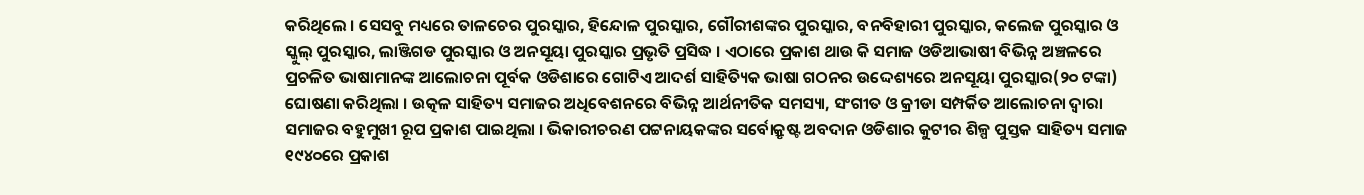କରିଥିଲେ । ସେସବୁ ମଧ୍ୟରେ ତାଳଚେର ପୁରସ୍କାର, ହିନ୍ଦୋଳ ପୁରସ୍କାର, ଗୌରୀଶଙ୍କର ପୁରସ୍କାର, ବନବିହାରୀ ପୁରସ୍କାର, କଲେଜ ପୁରସ୍କାର ଓ ସ୍କୁଲ୍ ପୁରସ୍କାର, ଲାଞ୍ଜିଗଡ ପୁରସ୍କାର ଓ ଅନସୂୟା ପୁରସ୍କାର ପ୍ରଭୃତି ପ୍ରସିଦ୍ଧ । ଏଠାରେ ପ୍ରକାଶ ଥାଉ କି ସମାଜ ଓଡିଆଭାଷୀ ବିଭିନ୍ନ ଅଞ୍ଚଳରେ ପ୍ରଚଳିତ ଭାଷାମାନଙ୍କ ଆଲୋଚନା ପୂର୍ବକ ଓଡିଶାରେ ଗୋଟିଏ ଆଦର୍ଶ ସାହିତ୍ୟିକ ଭାଷା ଗଠନର ଉଦ୍ଦେଶ୍ୟରେ ଅନସୂୟା ପୁରସ୍କାର(୨୦ ଟଙ୍କା) ଘୋଷଣା କରିଥିଲା । ଉତ୍କଳ ସାହିତ୍ୟ ସମାଜର ଅଧିବେଶନରେ ବିଭିନ୍ନ ଆର୍ଥନୀତିକ ସମସ୍ୟା, ସଂଗୀତ ଓ କ୍ରୀଡା ସମ୍ପର୍କିତ ଆଲୋଚନା ଦ୍ୱାରା ସମାଜର ବହୁମୁଖୀ ରୂପ ପ୍ରକାଶ ପାଇଥିଲା । ଭିକାରୀଚରଣ ପଟ୍ଟନାୟକଙ୍କର ସର୍ବୋକ୍ରୃଷ୍ଟ ଅବଦାନ ଓଡିଶାର କୁଟୀର ଶିଳ୍ପ ପୁସ୍ତକ ସାହିତ୍ୟ ସମାଜ ୧୯୪୦ରେ ପ୍ରକାଶ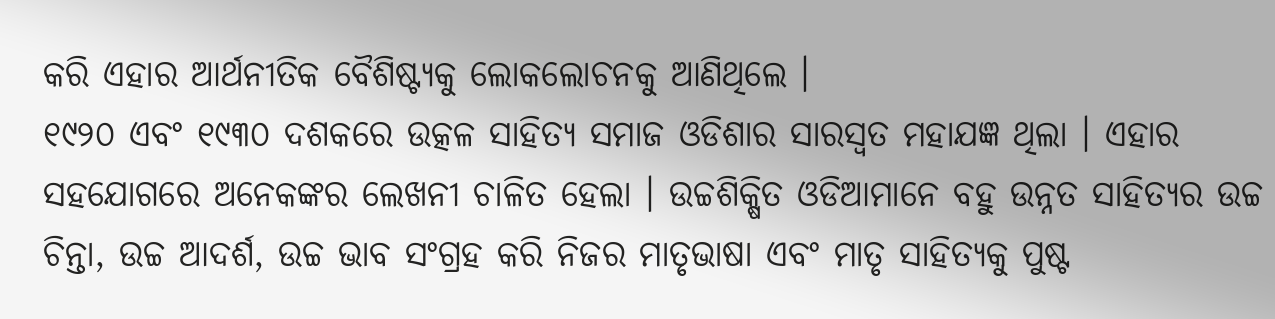କରି ଏହାର ଆର୍ଥନୀତିକ ବୈଶିଷ୍ଟ୍ୟକୁ ଲୋକଲୋଚନକୁ ଆଣିଥିଲେ ।
୧୯୨୦ ଏବଂ ୧୯୩୦ ଦଶକରେ ଉତ୍କଳ ସାହିତ୍ୟ ସମାଜ ଓଡିଶାର ସାରସ୍ୱତ ମହାଯଜ୍ଞ ଥିଲା । ଏହାର ସହଯୋଗରେ ଅନେକଙ୍କର ଲେଖନୀ ଚାଳିତ ହେଲା । ଉଚ୍ଚଶିକ୍ଷିତ ଓଡିଆମାନେ ବହୁ ଉନ୍ନତ ସାହିତ୍ୟର ଉଚ୍ଚ ଚିନ୍ତା, ଉଚ୍ଚ ଆଦର୍ଶ, ଉଚ୍ଚ ଭାବ ସଂଗ୍ରହ କରି ନିଜର ମାତୃଭାଷା ଏବଂ ମାତୃ ସାହିତ୍ୟକୁ ପୁଷ୍ଟ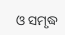ଓ ସମୃଦ୍ଧ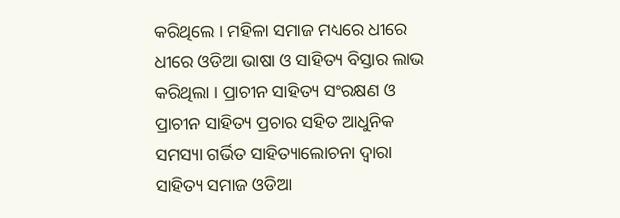କରିଥିଲେ । ମହିଳା ସମାଜ ମଧ୍ୟରେ ଧୀରେ ଧୀରେ ଓଡିଆ ଭାଷା ଓ ସାହିତ୍ୟ ବିସ୍ତାର ଲାଭ କରିଥିଲା । ପ୍ରାଚୀନ ସାହିତ୍ୟ ସଂରକ୍ଷଣ ଓ ପ୍ରାଚୀନ ସାହିତ୍ୟ ପ୍ରଚାର ସହିତ ଆଧୁନିକ ସମସ୍ୟା ଗର୍ଭିତ ସାହିତ୍ୟାଲୋଚନା ଦ୍ୱାରା ସାହିତ୍ୟ ସମାଜ ଓଡିଆ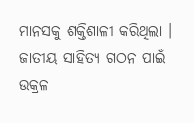ମାନସକୁ ଶକ୍ତିଶାଳୀ କରିଥିଲା । ଜାତୀୟ ସାହିତ୍ୟ ଗଠନ ପାଇଁ ଉକ୍ରଳ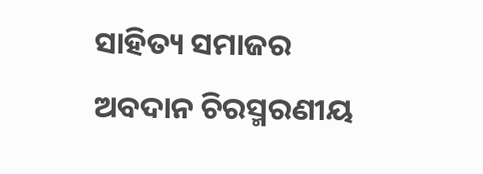ସାହିତ୍ୟ ସମାଜର ଅବଦାନ ଚିରସ୍ମରଣୀୟ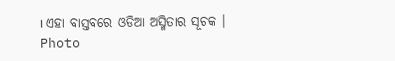। ଏହା ବାସ୍ତବରେ ଓଡିଆ ଅସ୍ମିତାର ସୂଚକ ।
Photo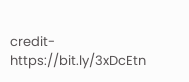credit- https://bit.ly/3xDcEtn